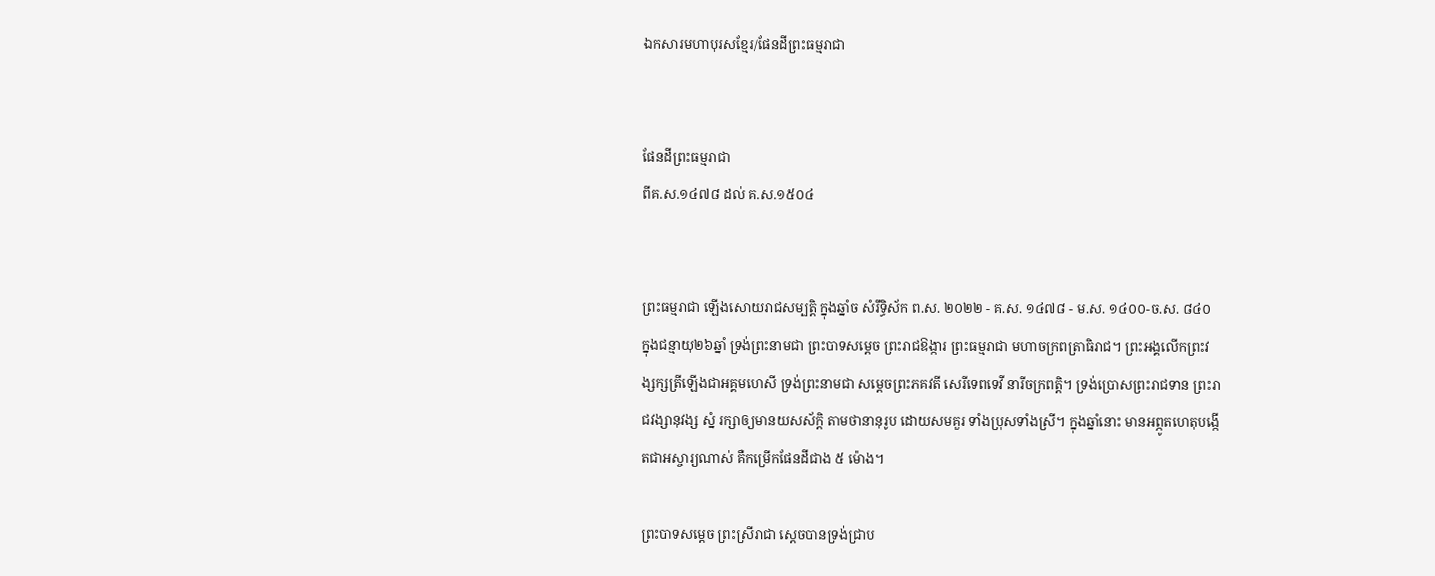ឯកសារមហាបុរសខ្មែរ/ផែនដីព្រះធម្មរាជា


ផែនដីព្រះធម្មរាជា
ពីគ.ស.១៤៧៨ ដល់ គ.ស.១៥០៤


ព្រះធម្មរាជា ឡើងសោយរាជសម្បត្តិ ក្នុងឆ្នាំច សំរឹទ្ធិស័ក ព.ស. ២០២២ - គ.ស. ១៤៧៨ - ម.ស. ១៤០០-ច.ស. ៨៤០ ក្នុងជន្មាយុ២៦ឆ្នាំ ទ្រង់ព្រះនាមជា ព្រះបាទសម្ដេច ព្រះរាជឱង្ការ ព្រះធម្មរាជា មហាចក្រពត្រាធិរាជ។ ព្រះអង្គលើកព្រះវង្សក្សត្រីឡើងជាអគ្គមហេសី ទ្រង់ព្រះនាមជា សម្ដេចព្រះភគវតី សេរីទេពទេវី នារីចក្រពត្តិ។ ទ្រង់ប្រោសព្រះរាជទាន ព្រះរាជវង្សានុវង្ស ស្នំ រក្សាឲ្យមានយសស័ក្ដិ តាមថានានុរូប ដោយសមគួរ ទាំងប្រុសទាំងស្រី។ ក្នុងឆ្នាំនោះ មានអព្ភូតហេតុបង្កើតជាអស្ចារ្យណាស់ គឺកម្រើកផែនដីជាង ៥ ម៉ោង។

ព្រះបាទសម្ដេច ព្រះស្រីរាជា ស្ដេចបានទ្រង់ជ្រាប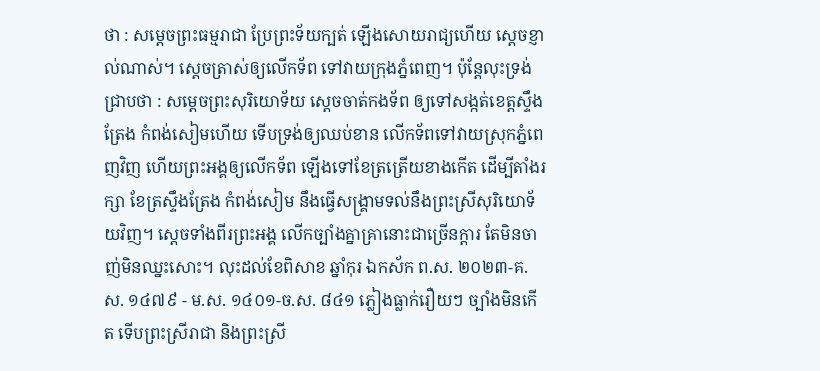ថា : សម្ដេចព្រះធម្មរាជា ប្រែព្រះទ័យក្បត់ ឡើងសោយរាជ្យហើយ ស្ដេចខ្ញាល់ណាស់។ ស្ដេចត្រាស់ឲ្យលើកទ័ព ទៅវាយក្រុងភ្នំពេញ។ ប៉ុន្តែលុះទ្រង់ជ្រាបថា : សម្ដេចព្រះសុរិយោទ័យ ស្ដេចចាត់កងទ័ព ឲ្យទៅសង្កត់ខេត្តស្ទឹងត្រែង កំពង់សៀមហើយ ទើបទ្រង់ឲ្យឈប់ខាន លើកទ័ពទៅវាយស្រុកភ្នំពេញវិញ ហើយព្រះអង្គឲ្យលើកទ័ព ឡើងទៅខែត្រត្រើយខាងកើត ដើម្បីតាំងរក្សា ខែត្រស្ទឹងត្រែង កំពង់សៀម នឹងធ្វើសង្គ្រាមទល់នឹងព្រះស្រីសុរិយោទ័យវិញ។ ស្ដេចទាំងពីរព្រះអង្គ លើកច្បាំងគ្នាគ្រានោះជាច្រើនក្ដារ តែមិនចាញ់មិនឈ្នះសោះ។ លុះដល់ខែពិសាខ ឆ្នាំកុរ ឯកស័ក ព.ស. ២០២៣-គ.ស. ១៤៧៩ - ម.ស. ១៤០១-ច.ស. ៨៤១ ភ្លៀងធ្លាក់រឿយៗ ច្បាំងមិនកើត ទើបព្រះស្រីរាជា និងព្រះស្រី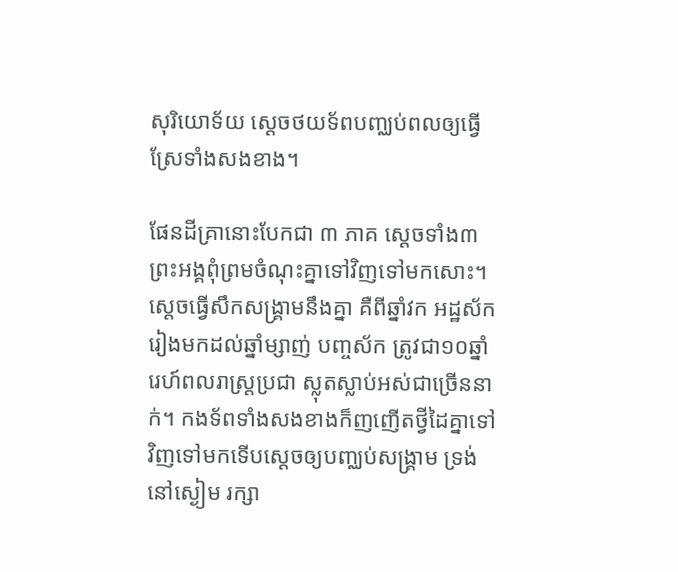សុរិយោទ័យ ស្ដេចថយទ័ពបញ្ឈប់ពលឲ្យធ្វើស្រែទាំងសងខាង។

ផែនដីគ្រានោះបែកជា ៣ ភាគ ស្ដេចទាំង៣ព្រះអង្គពុំព្រមចំណុះគ្នាទៅវិញទៅមកសោះ។ ស្ដេចធ្វើសឹកសង្គ្រាមនឹងគ្នា គឺពីឆ្នាំវក អដ្ឋស័ក រៀងមកដល់ឆ្នាំម្សាញ់ បញ្ចស័ក ត្រូវជា១០ឆ្នាំ រេហ៍ពលរាស្ត្រប្រជា ស្លុតស្លាប់អស់ជាច្រើននាក់។ កងទ័ពទាំងសងខាងក៏ញញើតថ្វីដៃគ្នាទៅវិញទៅមកទើបស្ដេចឲ្យបញ្ឈប់សង្គ្រាម ទ្រង់នៅស្ងៀម រក្សា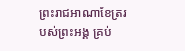ព្រះរាជអាណាខែត្ររបស់ព្រះអង្គ គ្រប់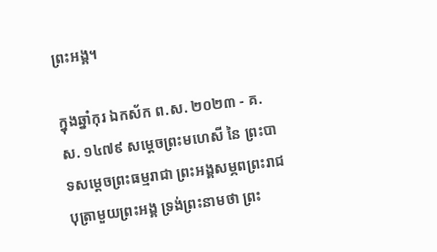ព្រះអង្គ។

ក្នុងឆ្នាំកុរ ឯកស័ក ព.ស. ២០២៣ - គ.ស. ១៤៧៩ សម្ដេចព្រះមហេសី នៃ ព្រះបាទសម្ដេចព្រះធម្មរាជា ព្រះអង្គសម្ភពព្រះរាជបុត្រាមួយព្រះអង្គ ទ្រង់ព្រះនាមថា ព្រះ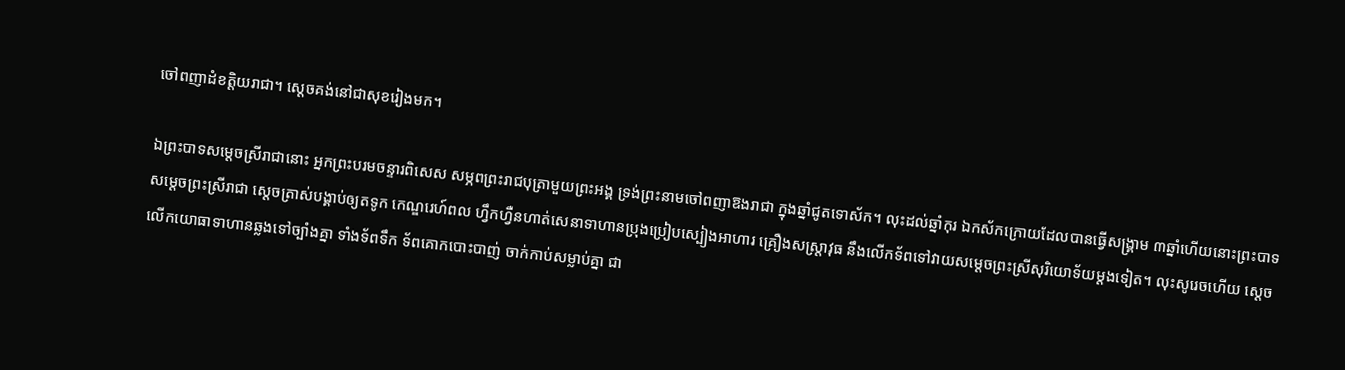ចៅពញាដំខត្តិយរាជា។ ស្ដេចគង់នៅជាសុខរៀងមក។

ឯព្រះបាទសម្ដេចស្រីរាជានោះ អ្នកព្រះបរមចន្ទារពិសេស សម្ភពព្រះរាជបុត្រាមួយព្រះអង្គ ទ្រង់ព្រះនាមចៅពញាឱងរាជា ក្នុងឆ្នាំជូតទោស័ក។ លុះដល់ឆ្នាំកុរ ឯកស័កក្រោយដែលបានធ្វើសង្គ្រាម ៣ឆ្នាំហើយនោះព្រះបាទសម្ដេចព្រះស្រីរាជា ស្ដេចត្រាស់បង្គាប់ឲ្យតទូក កេណ្ឌរេហ៍ពល ហ្វឹកហ្វឺនហាត់សេនាទាហានប្រុងប្រៀបស្បៀងអាហារ គ្រឿងសស្ត្រាវុធ នឹងលើកទ័ពទៅវាយសម្ដេចព្រះស្រីសុរិយោទ័យម្ដងទៀត។ លុះសូរេចហើយ ស្ដេចលើកយោធាទាហានឆ្លងទៅច្បាំងគ្នា ទាំងទ័ពទឹក ទ័ពគោកបោះបាញ់ ចាក់កាប់សម្លាប់គ្នា ជា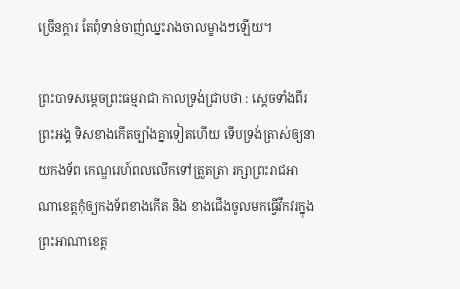ច្រើនក្ដារ តែពុំទាន់ចាញ់ឈ្នះរាងចាលម្ខាងៗឡើយ។

ព្រះបាទសម្ដេចព្រះធម្មរាជា កាលទ្រង់ជ្រាបថា : ស្ដេចទាំងពីរព្រះអង្គ ទិសខាងកើតច្បាំងគ្នាទៀតហើយ ទើបទ្រង់ត្រាស់ឲ្យនាយកងទ័ព កេណ្ឌរេហ៍ពលលើកទៅត្រួតត្រា រក្សាព្រះរាជអាណាខេត្តកុំឲ្យកងទ័ពខាងកើត និង ខាងជើងចូលមកធ្វើវឹកវរក្នុងព្រះអាណាខេត្ត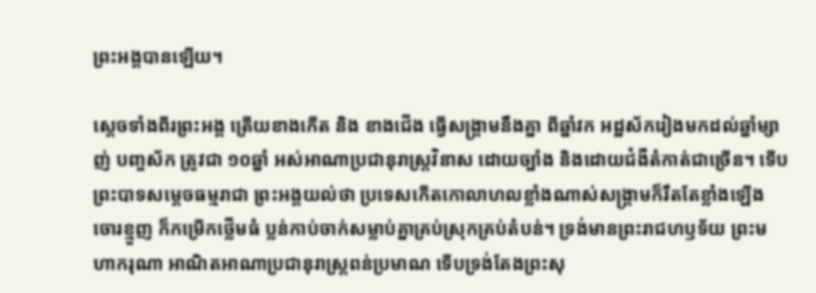ព្រះអង្គបានឡើយ។

ស្ដេចទាំងពីរព្រះអង្គ ត្រើយខាងកើត និង ខាងជើង ធ្វើសង្គ្រាមនឹងគ្នា ពីឆ្នាំវក អដ្ឋស័ករៀងមកដល់ឆ្នាំម្សាញ់ បញ្ចស័ក ត្រូវជា ១០ឆ្នាំ អស់អាណាប្រជានុរាស្ត្រវិនាស ដោយច្បាំង និងដោយជំងឺតំកាត់ជាច្រើន។ ទើបព្រះបាទសម្ដេចធម្មរាជា ព្រះអង្គយល់ថា ប្រទេសកើតកោលាហលខ្លាំងណាស់សង្គ្រាមក៏រឹតតែខ្លាំងឡើង ចោរខ្មួញ ក៏កម្រើកថ្លើមធំ ប្លន់កាប់ចាក់សម្លាប់គ្នាគ្រប់ស្រុកគ្រប់តំបន់។ ទ្រង់មានព្រះរាជហឫទ័យ ព្រះមហាករុណា អាណិតអាណាប្រជានុរាស្ត្រពន់ប្រមាណ ទើបទ្រង់តែងព្រះសុ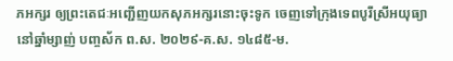ភអក្សរ ឲ្យព្រះតេជៈអញ្ជើញយកសុភអក្សរនោះចុះទូក ចេញទៅក្រុងទេពបូរីស្រីអយុធ្យា នៅឆ្នាំម្សាញ់ បញ្ចស័ក ព.ស. ២០២៩-គ.ស. ១៤៨៥-ម.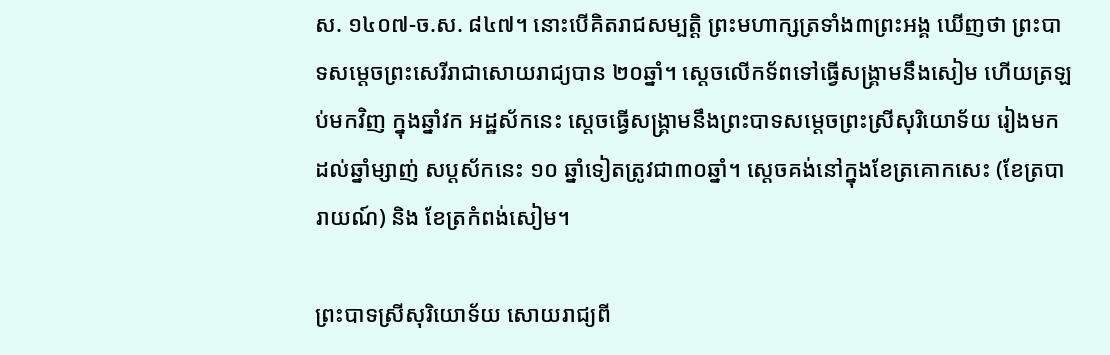ស. ១៤០៧-ច.ស. ៨៤៧។ នោះបើគិតរាជសម្បត្តិ ព្រះមហាក្សត្រទាំង៣ព្រះអង្គ ឃើញថា ព្រះបាទសម្ដេចព្រះសេរីរាជាសោយរាជ្យបាន ២០ឆ្នាំ។ ស្ដេចលើកទ័ពទៅធ្វើសង្គ្រាមនឹងសៀម ហើយត្រឡប់មកវិញ ក្នុងឆ្នាំវក អដ្ឋស័កនេះ ស្ដេចធ្វើសង្គ្រាមនឹងព្រះបាទសម្ដេចព្រះស្រីសុរិយោទ័យ រៀងមកដល់ឆ្នាំម្សាញ់ សប្តស័កនេះ ១០ ឆ្នាំទៀតត្រូវជា៣០ឆ្នាំ។ ស្ដេចគង់នៅក្នុងខែត្រគោកសេះ (ខែត្របារាយណ៍) និង ខែត្រកំពង់សៀម។

ព្រះបាទស្រីសុរិយោទ័យ សោយរាជ្យពី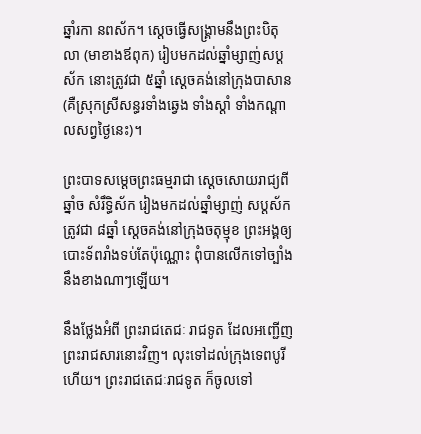ឆ្នាំរកា នពស័ក។ ស្ដេចធ្វើសង្គ្រាមនឹងព្រះបិតុលា (មាខាងឪពុក) រៀបមកដល់ឆ្នាំម្សាញ់សប្តស័ក នោះត្រូវជា ៥ឆ្នាំ ស្ដេចគង់នៅក្រុងបាសាន (គឺស្រុកស្រីសន្ធរទាំងឆ្វេង ទាំងស្ដាំ ទាំងកណ្ដាលសព្វថ្ងៃនេះ)។

ព្រះបាទសម្ដេចព្រះធម្មរាជា ស្ដេចសោយរាជ្យពីឆ្នាំច សំរឹទ្ធិស័ក រៀងមកដល់ឆ្នាំម្សាញ់ សប្តស័កត្រូវជា ៨ឆ្នាំ ស្ដេចគង់នៅក្រុងចតុម្មុខ ព្រះអង្គឲ្យបោះទ័ពរាំងទប់តែប៉ុណ្ណោះ ពុំបានលើកទៅច្បាំងនឹងខាងណាៗឡើយ។

នឹងថ្លែងអំពី ព្រះរាជតេជៈ រាជទូត ដែលអញ្ជើញព្រះរាជសារនោះវិញ។ លុះទៅដល់ក្រុងទេពបូរីហើយ។ ព្រះរាជតេជៈរាជទូត ក៏ចូលទៅ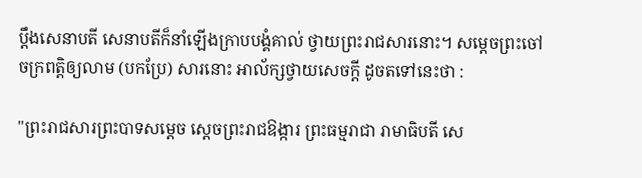ប្ដឹងសេនាបតី សេនាបតីក៏នាំឡើងក្រាបបង្គំគាល់ ថ្វាយព្រះរាជសារនោះ។ សម្ដេចព្រះចៅចក្រពត្តិឲ្យលាម (បកប្រែ) សារនោះ អាល័ក្សថ្វាយសេចក្ដី ដូចតទៅនេះថា :

"ព្រះរាជសារព្រះបាទសម្ដេច ស្ដេចព្រះរាជឱង្ការ ព្រះធម្មរាជា រាមាធិបតី សេ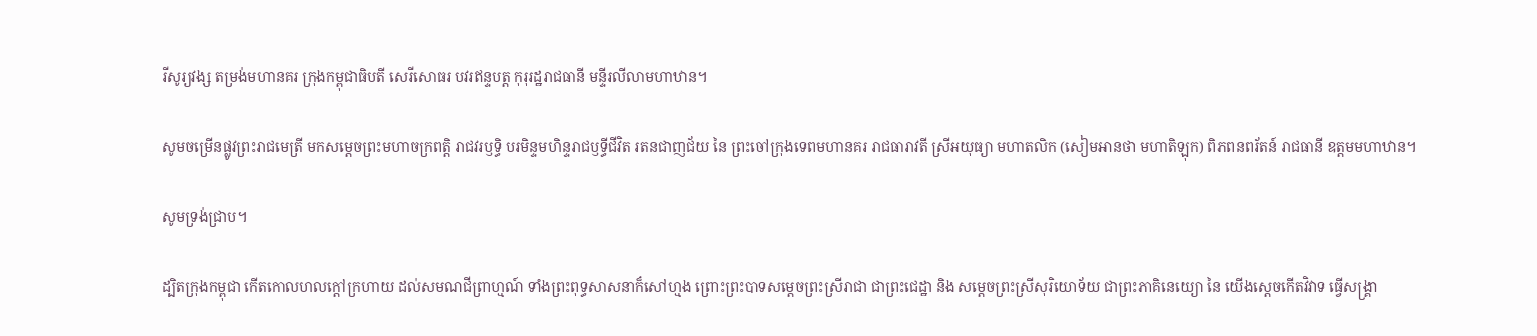រីសូរ្យវង្ស តម្រង់មហានគរ ក្រុងកម្ពុជាធិបតី សេរីសោធរ បវរឥន្ទបត្ត កុរុរដ្ឋរាជធានី មន្ទីរលីលាមហាឋាន។

សូមចម្រើនផ្លូវព្រះរាជមេត្រី មកសម្ដេចព្រះមហាចក្រពត្តិ រាជវរឫទ្ធិ បរមិន្ទមហិន្ទរាជឫទ្ធីជីវិត រតនជាញជ័យ នៃ ព្រះចៅក្រុងទេពមហានគរ រាជធារាវតី ស្រីអយុធ្យា មហាតលិក (សៀមអានថា មហាតិឡុក) ពិភពនពរ័តន៍ រាជធានី ឧត្តមមហាឋាន។

សូមទ្រង់ជ្រាប។

ដ្បិតក្រុងកម្ពុជា កើតកោលហលក្ដៅក្រហាយ ដល់សមណជីព្រាហ្មណ៍ ទាំងព្រះពុទ្ធសាសនាក៏សៅហ្មង ព្រោះព្រះបាទសម្ដេចព្រះស្រីរាជា ជាព្រះជេដ្ឋា និង សម្ដេចព្រះស្រីសុរិយោទ័យ ជាព្រះភាគិនេយ្យោ នៃ យើងស្ដេចកើតវិវាទ ធ្វើសង្គ្រា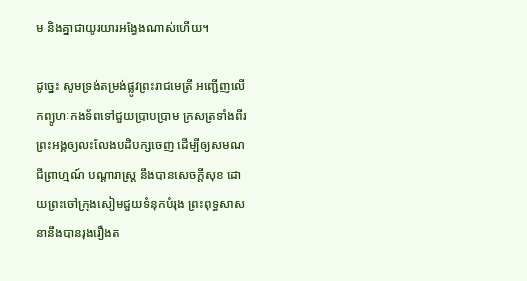ម និងគ្នាជាយូរយារអង្វែងណាស់ហើយ។

ដូច្នេះ សូមទ្រង់តម្រង់ផ្លូវព្រះរាជមេត្រី អញ្ជើញលើកព្យូហៈកងទ័ពទៅជួយប្រាបប្រាម ក្រសត្រទាំងពីរព្រះអង្គឲ្យលះលែងបដិបក្សចេញ ដើម្បីឲ្យសមណជីព្រាហ្មណ៍ បណ្ដារាស្ត្រ នឹងបានសេចក្ដីសុខ ដោយព្រះចៅក្រុងសៀមជួយទំនុកបំរុង ព្រះពុទ្ធសាសនានឹងបានរុងរឿងត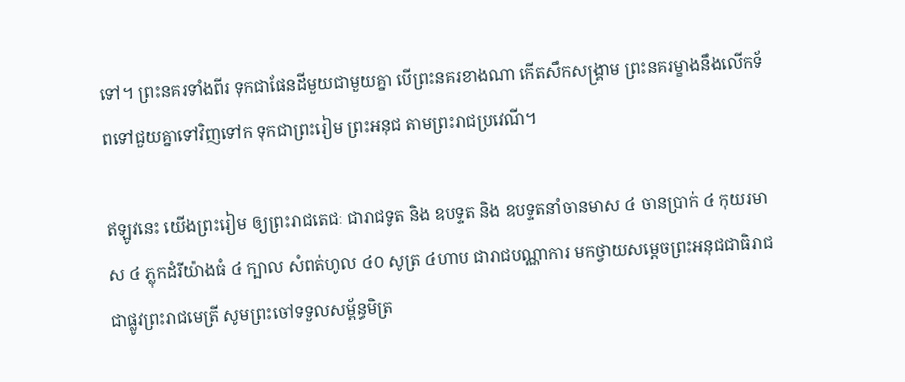ទៅ។ ព្រះនគរទាំងពីរ ទុកជាផែនដីមួយជាមួយគ្នា បើព្រះនគរខាងណា កើតសឹកសង្គ្រាម ព្រះនគរម្ខាងនឹងលើកទ័ពទៅជួយគ្នាទៅវិញទៅក ទុកជាព្រះរៀម ព្រះអនុជ តាមព្រះរាជប្រវេណី។

ឥឡូវនេះ យើងព្រះរៀម ឲ្យព្រះរាជតេជៈ ជារាជទូត និង ឧបទ្ទត និង ឧបទ្ទតនាំចានមាស ៤ ចានប្រាក់ ៤ កុយរមាស ៤ ភ្លុកដំរីយ៉ាងធំ ៤ ក្បាល សំពត់ហូល ៤០ សូត្រ ៤ហាប ជារាជបណ្ណាការ មកថ្វាយសម្ដេចព្រះអនុជជាធិរាជ ជាផ្លូវព្រះរាជមេត្រី សូមព្រះចៅទទួលសម្ព័ន្ធមិត្រ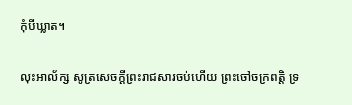កុំបីឃ្លាត។

លុះអាល័ក្ស សូត្រសេចក្ដីព្រះរាជសារចប់ហើយ ព្រះចៅចក្រពត្តិ ទ្រ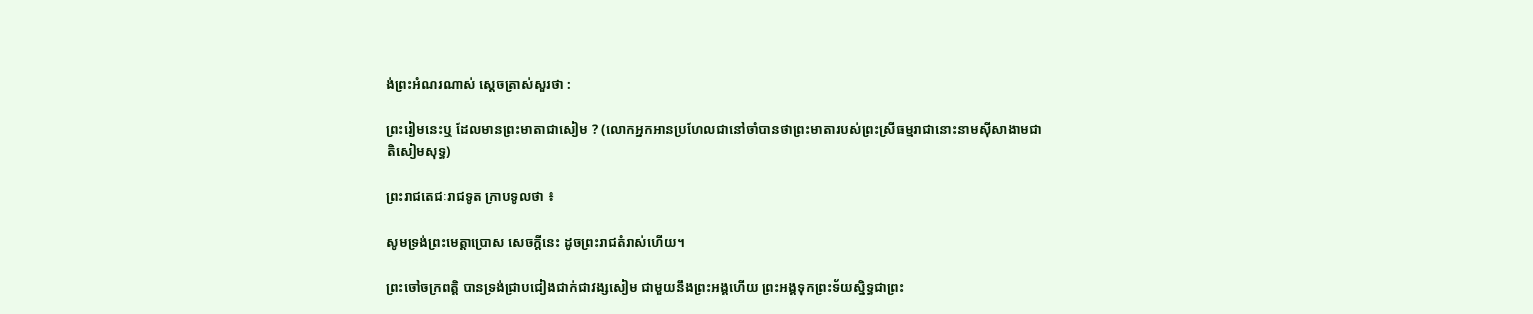ង់ព្រះអំណរណាស់ ស្ដេចត្រាស់សួរថា :

ព្រះរៀមនេះឬ ដែលមានព្រះមាតាជាសៀម ? (លោកអ្នកអានប្រហែលជានៅចាំបានថាព្រះមាតារបស់ព្រះស្រីធម្មរាជានោះនាមស៊ីសាងាមជាតិសៀមសុទ្ធ)

ព្រះរាជតេជៈរាជទូត ក្រាបទូលថា ៖

សូមទ្រង់ព្រះមេត្តាប្រោស សេចក្ដីនេះ ដូចព្រះរាជតំរាស់ហើយ។

ព្រះចៅចក្រពត្តិ បានទ្រង់ជ្រាបជៀងជាក់ជាវង្សសៀម ជាមួយនឹងព្រះអង្គហើយ ព្រះអង្គទុកព្រះទ័យស្និទ្ធជាព្រះ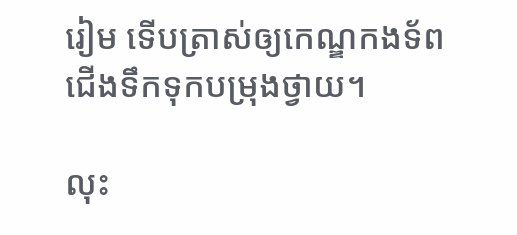រៀម ទើបត្រាស់ឲ្យកេណ្ឌកងទ័ព ជើងទឹកទុកបម្រុងថ្វាយ។

លុះ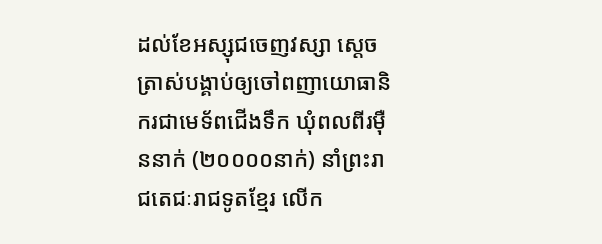ដល់ខែអស្សុជចេញវស្សា ស្ដេចត្រាស់បង្គាប់ឲ្យចៅពញាយោធានិករជាមេទ័ពជើងទឹក ឃុំពលពីរម៉ឺននាក់ (២០០០០នាក់) នាំព្រះរាជតេជៈរាជទូតខ្មែរ លើក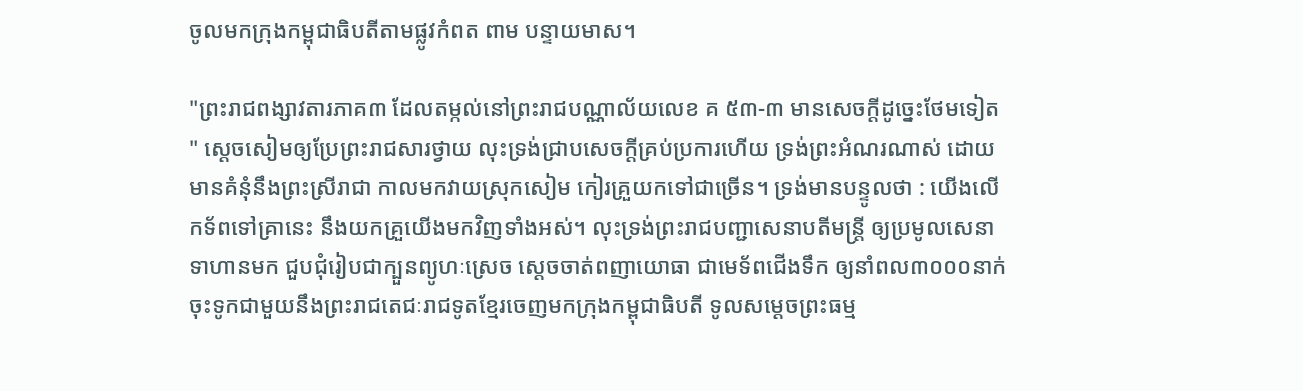ចូលមកក្រុងកម្ពុជាធិបតីតាមផ្លូវកំពត ពាម បន្ទាយមាស។

"ព្រះរាជពង្សាវតារភាគ៣ ដែលតម្កល់នៅព្រះរាជបណ្ណាល័យលេខ គ ៥៣-៣ មានសេចក្ដីដូច្នេះថែមទៀត " ស្ដេចសៀមឲ្យប្រែព្រះរាជសារថ្វាយ លុះទ្រង់ជ្រាបសេចក្ដីគ្រប់ប្រការហើយ ទ្រង់ព្រះអំណរណាស់ ដោយមានគំនុំនឹងព្រះស្រីរាជា កាលមកវាយស្រុកសៀម កៀរគ្រួយកទៅជាច្រើន។ ទ្រង់មានបន្ទូលថា : យើងលើកទ័ពទៅគ្រានេះ នឹងយកគ្រួយើងមកវិញទាំងអស់។ លុះទ្រង់ព្រះរាជបញ្ជាសេនាបតីមន្ត្រី ឲ្យប្រមូលសេនាទាហានមក ជួបជុំរៀបជាក្បួនព្យូហៈស្រេច ស្ដេចចាត់ពញាយោធា ជាមេទ័ពជើងទឹក ឲ្យនាំពល៣០០០នាក់ ចុះទូកជាមួយនឹងព្រះរាជតេជៈរាជទូតខ្មែរចេញមកក្រុងកម្ពុជាធិបតី ទូលសម្ដេចព្រះធម្ម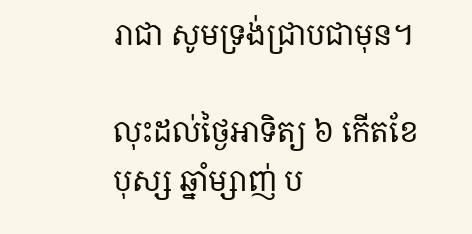រាជា សូមទ្រង់ជ្រាបជាមុន។

លុះដល់ថ្ងៃអាទិត្យ ៦ កើតខែបុស្ស ឆ្នាំម្សាញ់ ប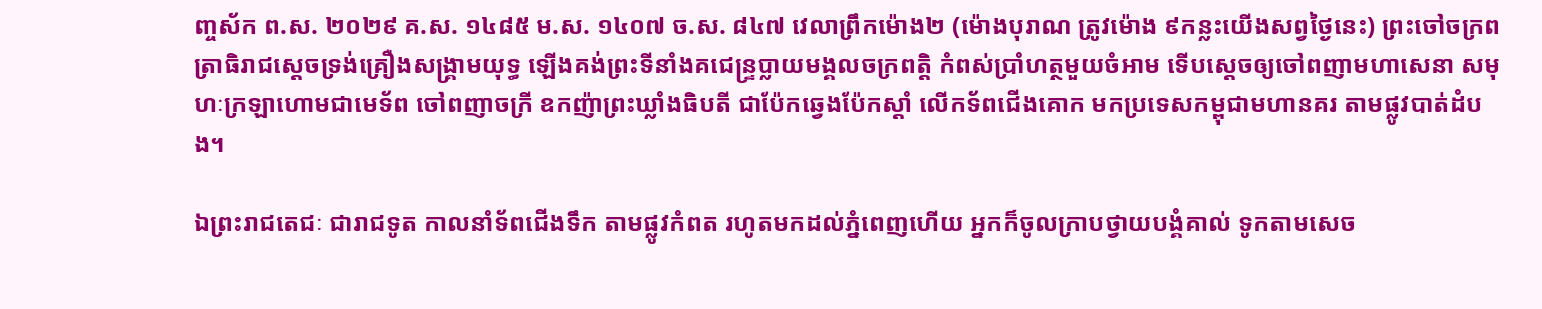ញ្ចស័ក ព.ស. ២០២៩ គ.ស. ១៤៨៥ ម.ស. ១៤០៧ ច.ស. ៨៤៧ វេលាព្រឹកម៉ោង២ (ម៉ោងបុរាណ ត្រូវម៉ោង ៩កន្លះយើងសព្វថ្ងៃនេះ) ព្រះចៅចក្រពត្រាធិរាជស្ដេចទ្រង់គ្រឿងសង្គ្រាមយុទ្ធ ឡើងគង់ព្រះទីនាំងគជេន្ទ្រប្លាយមង្គលចក្រពត្តិ កំពស់ប្រាំហត្ថមួយចំអាម ទើបស្ដេចឲ្យចៅពញាមហាសេនា សមុហៈក្រឡាហោមជាមេទ័ព ចៅពញាចក្រី ឧកញ៉ាព្រះឃ្លាំងធិបតី ជាប៉ែកឆ្វេងប៉ែកស្ដាំ លើកទ័ពជើងគោក មកប្រទេសកម្ពុជាមហានគរ តាមផ្លូវបាត់ដំបង។

ឯព្រះរាជតេជៈ ជារាជទូត កាលនាំទ័ពជើងទឹក តាមផ្លូវកំពត រហូតមកដល់ភ្នំពេញហើយ អ្នកក៏ចូលក្រាបថ្វាយបង្គំគាល់ ទូកតាមសេច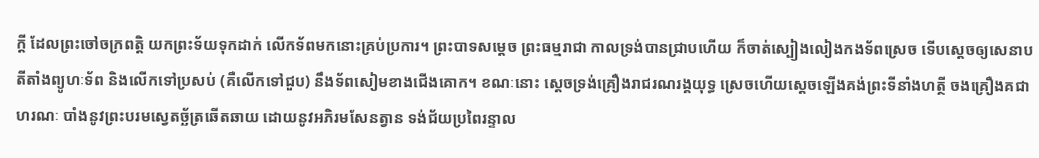ក្ដី ដែលព្រះចៅចក្រពត្តិ យកព្រះទ័យទុកដាក់ លើកទ័ពមកនោះគ្រប់ប្រការ។ ព្រះបាទសម្ដេច ព្រះធម្មរាជា កាលទ្រង់បានជ្រាបហើយ ក៏ចាត់ស្បៀងលៀងកងទ័ពស្រេច ទើបស្ដេចឲ្យសេនាបតីតាំងព្យូហៈទ័ព និងលើកទៅប្រសប់ (គឺលើកទៅជួប) នឹងទ័ពសៀមខាងជើងគោក។ ខណៈនោះ ស្ដេចទ្រង់គ្រឿងរាជរណរង្គយុទ្ធ ស្រេចហើយស្ដេចឡើងគង់ព្រះទីនាំងហត្ថី ចងគ្រឿងគជាហរណៈ បាំងនូវព្រះបរមស្វេតច្ឆ័ត្រឆើតឆាយ ដោយនូវអភិរមសែនត្វាន ទង់ជ័យប្រពៃរន្ទាល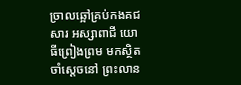ច្រាលឆ្អៅគ្រប់កងគជសារ អស្សាពាជី យោធីព្រៀងព្រម មកស្ថិតចាំស្ដេចនៅ ព្រះលាន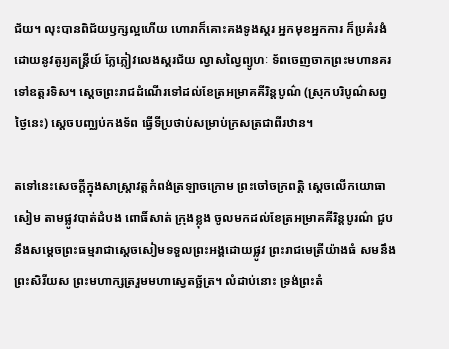ជ័យ។ លុះបានពិជ័យឫក្សល្អហើយ ហោរាក៏គោះគងទូងស្គរ អ្នកមុខអ្នកការ ក៏ប្រគំរងំដោយនូវតូរ្យតន្ត្រីយ៍ ភ្លែភ្លៀវលេងស្គរជ័យ ល្វាសល្វៃព្យូហៈ ទ័ពចេញចាកព្រះមហានគរទៅឧត្តរទិស។ ស្ដេចព្រះរាជដំណើរទៅដល់ខែត្រអម្រាគគីរិន្តបូណ៌ (ស្រុកបរិបូណ៌សព្វថ្ងៃនេះ) ស្ដេចបញ្ឈប់កងទ័ព ធ្វើទីប្រថាប់សម្រាប់ក្រសត្រជាពីរឋាន។

តទៅនេះសេចក្ដីក្នុងសាស្ត្រាវត្តកំពង់ត្រឡាចក្រោម ព្រះចៅចក្រពត្តិ ស្ដេចលើកយោធាសៀម តាមផ្លូវបាត់ដំបង ពោធិ៍សាត់ ក្រុងខ្លុង ចូលមកដល់ខែត្រអម្រាគគីរិន្តបូរណ៌ ជួបនឹងសម្ដេចព្រះធម្មរាជាស្ដេចសៀមទទួលព្រះអង្គដោយផ្លូវ ព្រះរាជមេត្រីយ៉ាងធំ សមនឹងព្រះសិរីយស ព្រះមហាក្សត្ររួមមហាស្វេតច្ឆ័ត្រ។ លំដាប់នោះ ទ្រង់ព្រះតំ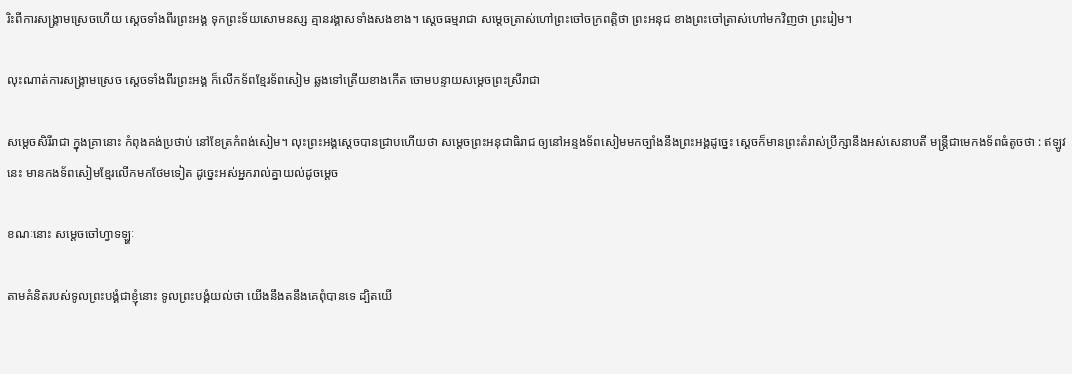រិះពីការសង្គ្រាមស្រេចហើយ ស្ដេចទាំងពីរព្រះអង្គ ទុកព្រះទ័យសោមនស្ស គ្មានរង្គាសទាំងសងខាង។ ស្ដេចធម្មរាជា សម្ដេចត្រាស់ហៅព្រះចៅចក្រពត្តិថា ព្រះអនុជ ខាងព្រះចៅត្រាស់ហៅមកវិញថា ព្រះរៀម។

លុះណាត់ការសង្គ្រាមស្រេច ស្ដេចទាំងពីរព្រះអង្គ ក៏លើកទ័ពខ្មែរទ័ពសៀម ឆ្លងទៅត្រើយខាងកើត ចោមបន្ទាយសម្ដេចព្រះស្រីរាជា

សម្ដេចសិរីរាជា ក្នុងគ្រានោះ កំពុងគង់ប្រថាប់ នៅខែត្រកំពង់សៀម។ លុះព្រះអង្គស្ដេចបានជ្រាបហើយថា សម្ដេចព្រះអនុជាធិរាជ ឲ្យនៅអន្ទងទ័ពសៀមមកច្បាំងនឹងព្រះអង្គដូច្នេះ ស្ដេចក៏មានព្រះតំរាស់ប្រឹក្សានឹងអស់សេនាបតី មន្ត្រីជាមេកងទ័ពធំតូចថា : ឥឡូវនេះ មានកងទ័ពសៀមខ្មែរលើកមកថែមទៀត ដូច្នេះអស់អ្នករាល់គ្នាយល់ដូចម្ដេច

ខណៈនោះ សម្ដេចចៅហ្វាទឡ្ហៈ

តាមគំនិតរបស់ទូលព្រះបង្គំជាខ្ញុំនោះ ទូលព្រះបង្គំយល់ថា យើងនឹងតនឹងគេពុំបានទេ ដ្បិតយើ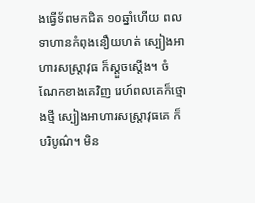ងធ្វើទ័ពមកជិត ១០ឆ្នាំហើយ ពលទាហានកំពុងនឿយហត់ ស្បៀងអាហារសស្ត្រាវុធ ក៏ស្ដួចស្ដើង។ ចំណែកខាងគេវិញ រេហ៍ពលគេក៏ថ្មោងថ្មី ស្បៀងអាហារសស្ត្រាវុធគេ ក៏បរិបូណ៌។ មិន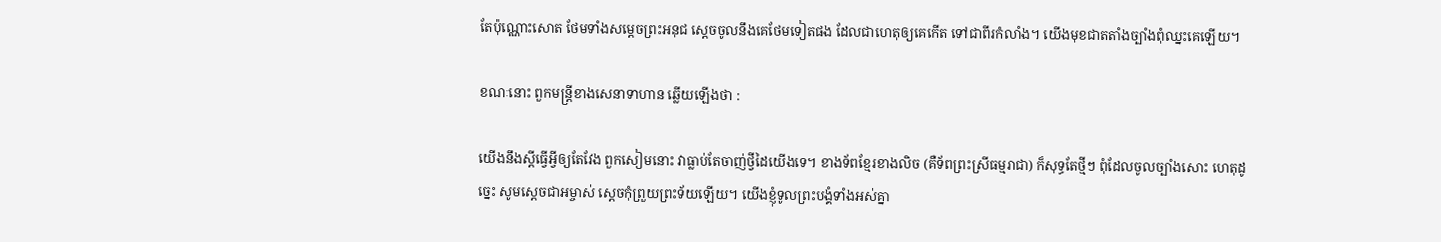តែប៉ុណ្ណោះសោត ថែមទាំងសម្ដេចព្រះអនុជ ស្ដេចចូលនឹងគេថែមទៀតផង ដែលជាហេតុឲ្យគេកើត ទៅជាពីរកំលាំង។ យើងមុខជាតតាំងច្បាំងពុំឈ្នះគេឡើយ។

ខណៈនោះ ពួកមន្ត្រីខាងសេនាទាហាន ឆ្លើយឡើងថា :

យើងនឹងស្ដីធ្វើអ្វីឲ្យតែវែង ពួកសៀមនោះ វាធ្លាប់តែចាញ់ថ្វីដៃយើងទេ។ ខាងទ័ពខ្មែរខាងលិច (គឺទ័ពព្រះស្រីធម្មរាជា) ក៏សុទ្ធតែថ្មីៗ ពុំដែលចូលច្បាំងសោះ ហេតុដូច្នេះ សូមស្ដេចជាអម្ចាស់ ស្ដេចកុំព្រួយព្រះទ័យឡើយ។ យើងខ្ញុំទូលព្រះបង្គំទាំងអស់គ្នា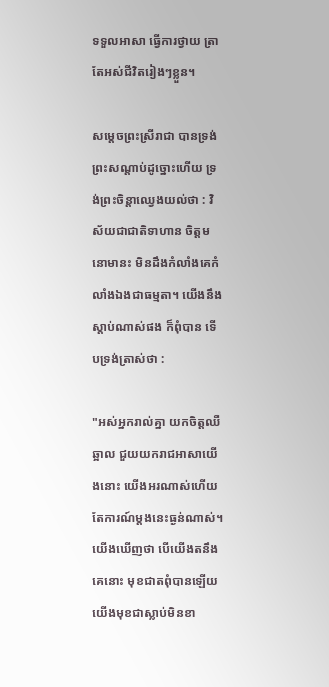ទទួលអាសា ធ្វើការថ្វាយ ត្រាតែអស់ជីវិតរៀងៗខ្លួន។

សម្ដេចព្រះស្រីរាជា បានទ្រង់ព្រះសណ្ដាប់ដូច្នោះហើយ ទ្រង់ព្រះចិន្ដាឈ្វេងយល់ថា : វិស័យជាជាតិទាហាន ចិត្តមនោមានះ មិនដឹងកំលាំងគេកំលាំងឯងជាធម្មតា។ យើងនឹងស្ដាប់ណាស់ផង ក៏ពុំបាន ទើបទ្រង់ត្រាស់ថា :

"អស់អ្នករាល់គ្នា យកចិត្តឈឺឆ្អាល ជួយយករាជអាសាយើងនោះ យើងអរណាស់ហើយ តែការណ៍ម្ដងនេះធ្ងន់ណាស់។ យើងឃើញថា បើយើងតនឹងគេនោះ មុខជាតពុំបានឡើយ យើងមុខជាស្លាប់មិនខា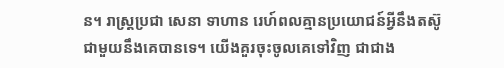ន។ រាស្ត្រប្រជា សេនា ទាហាន រេហ៍ពលគ្មានប្រយោជន៍អ្វីនឹងតស៊ូជាមួយនឹងគេបានទេ។ យើងគួរចុះចូលគេទៅវិញ ជាជាង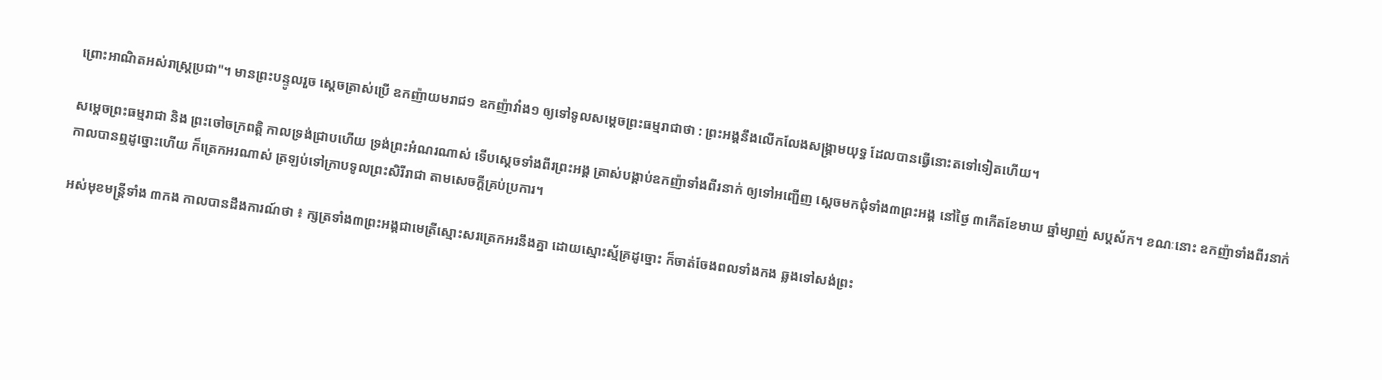ព្រោះអាណិតអស់រាស្ត្រប្រជា"។ មានព្រះបន្ទូលរួច ស្ដេចត្រាស់ប្រើ ឧកញ៉ាយមរាជ១ ឧកញ៉ាវាំង១ ឲ្យទៅទូលសម្ដេចព្រះធម្មរាជាថា : ព្រះអង្គនឹងលើកលែងសង្គ្រាមយុទ្ធ ដែលបានធ្វើនោះតទៅទៀតហើយ។

សម្ដេចព្រះធម្មរាជា និង ព្រះចៅចក្រពត្តិ កាលទ្រង់ជ្រាបហើយ ទ្រង់ព្រះអំណរណាស់ ទើបស្ដេចទាំងពីរព្រះអង្គ ត្រាស់បង្គាប់ឧកញ៉ាទាំងពីរនាក់ ឲ្យទៅអញ្ជើញ ស្ដេចមកជុំទាំង៣ព្រះអង្គ នៅថ្ងៃ ៣កើតខែមាឃ ឆ្នាំម្សាញ់ សប្តស័ក។ ខណៈនោះ ឧកញ៉ាទាំងពីរនាក់ កាលបានឮដូច្នោះហើយ ក៏ត្រេកអរណាស់ ត្រឡប់ទៅក្រាបទូលព្រះសិរីរាជា តាមសេចក្ដីគ្រប់ប្រការ។

អស់មុខមន្ត្រីទាំង ៣កង កាលបានដឹងការណ៍ថា ៖ ក្សត្រទាំង៣ព្រះអង្គជាមេត្រីស្មោះសរត្រេកអរនឹងគ្នា ដោយស្មោះស្ម័គ្រដូច្នោះ ក៏ចាត់ចែងពលទាំងកង ឆ្លងទៅសង់ព្រះ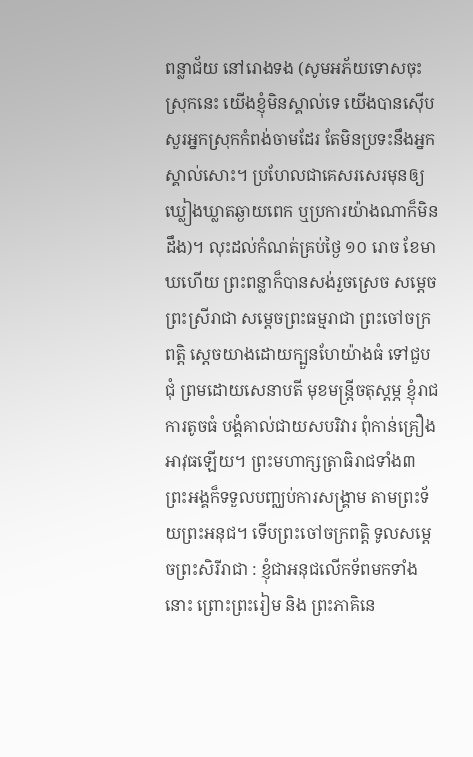ពន្លាជ័យ នៅរោងទង (សូមអភ័យទោសចុះស្រុកនេះ យើងខ្ញុំមិនស្គាល់ទេ យើងបានស៊ើបសួរអ្នកស្រុកកំពង់ចាមដែរ តែមិនប្រទះនឹងអ្នកស្គាល់សោះ។ ប្រហែលជាគេសរសេរមុនឲ្យឃ្លៀងឃ្លាតឆ្ងាយពេក ឬប្រការយ៉ាងណាក៏មិនដឹង)។ លុះដល់កំណត់គ្រប់ថ្ងៃ ១០ រោច ខែមាឃហើយ ព្រះពន្លាក៏បានសង់រួចស្រេច សម្ដេចព្រះស្រីរាជា សម្ដេចព្រះធម្មរាជា ព្រះចៅចក្រពត្តិ ស្ដេចយាងដោយក្បួនហែយ៉ាងធំ ទៅជួបជុំ ព្រមដោយសេនាបតី មុខមន្ត្រីចតុស្ដម្ភ ខ្ញុំរាជការតូចធំ បង្គំគាល់ជាយសបរិវារ ពុំកាន់គ្រឿងអាវុធឡើយ។ ព្រះមហាក្សត្រាធិរាជទាំង៣ ព្រះអង្គក៏ទទួលបញ្ឈប់ការសង្គ្រាម តាមព្រះទ័យព្រះអនុជ។ ទើបព្រះចៅចក្រពត្តិ ទូលសម្ដេចព្រះសិរីរាជា : ខ្ញុំជាអនុជលើកទ័ពមកទាំងនោះ ព្រោះព្រះរៀម និង ព្រះភាគិនេ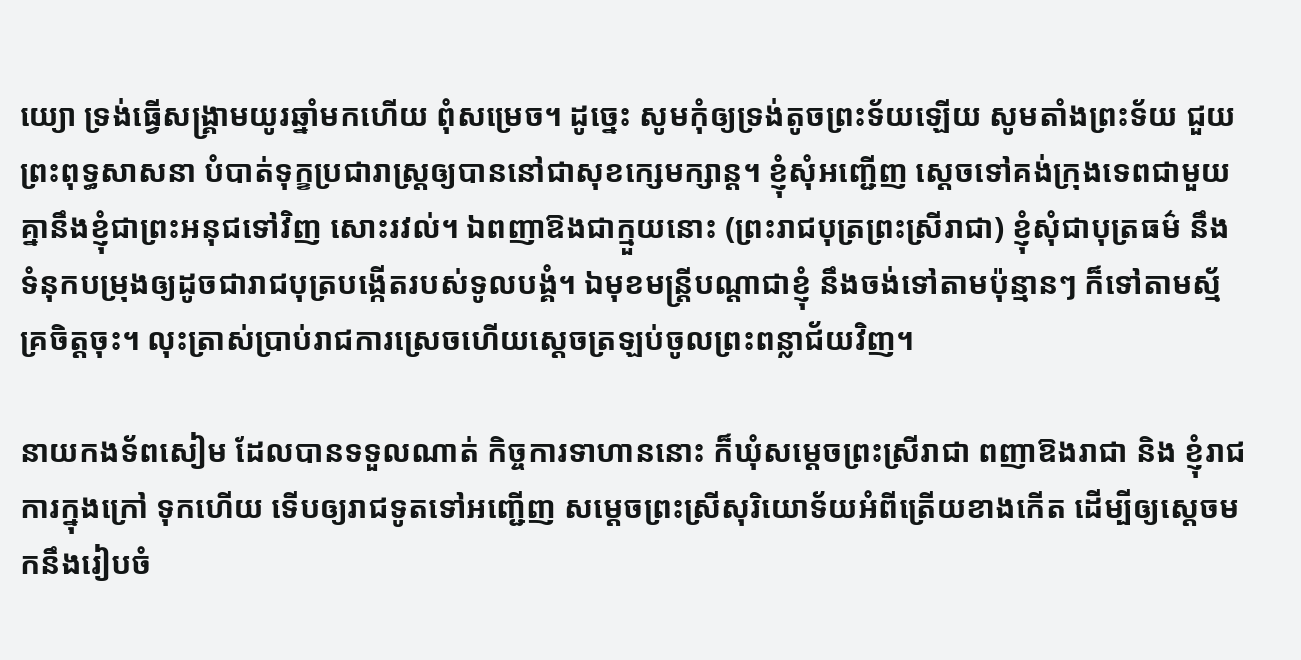យ្យោ ទ្រង់ធ្វើសង្គ្រាមយូរឆ្នាំមកហើយ ពុំសម្រេច។ ដូច្នេះ សូមកុំឲ្យទ្រង់តូចព្រះទ័យឡើយ សូមតាំងព្រះទ័យ ជួយព្រះពុទ្ធសាសនា បំបាត់ទុក្ខប្រជារាស្ត្រឲ្យបាននៅជាសុខក្សេមក្សាន្ត។ ខ្ញុំសុំអញ្ជើញ ស្ដេចទៅគង់ក្រុងទេពជាមួយគ្នានឹងខ្ញុំជាព្រះអនុជទៅវិញ សោះរវល់។ ឯពញាឱងជាក្មួយនោះ (ព្រះរាជបុត្រព្រះស្រីរាជា) ខ្ញុំសុំជាបុត្រធម៌ នឹងទំនុកបម្រុងឲ្យដូចជារាជបុត្របង្កើតរបស់ទូលបង្គំ។ ឯមុខមន្ត្រីបណ្ដាជាខ្ញុំ នឹងចង់ទៅតាមប៉ុន្មានៗ ក៏ទៅតាមស្ម័គ្រចិត្តចុះ។ លុះត្រាស់ប្រាប់រាជការស្រេចហើយស្ដេចត្រឡប់ចូលព្រះពន្លាជ័យវិញ។

នាយកងទ័ពសៀម ដែលបានទទួលណាត់ កិច្ចការទាហាននោះ ក៏ឃុំសម្ដេចព្រះស្រីរាជា ពញាឱងរាជា និង ខ្ញុំរាជការក្នុងក្រៅ ទុកហើយ ទើបឲ្យរាជទូតទៅអញ្ជើញ សម្ដេចព្រះស្រីសុរិយោទ័យអំពីត្រើយខាងកើត ដើម្បីឲ្យស្ដេចមកនឹងរៀបចំ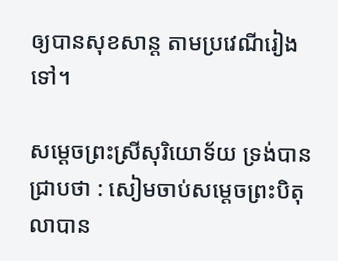ឲ្យបានសុខសាន្ត តាមប្រវេណីរៀងទៅ។

សម្ដេចព្រះស្រីសុរិយោទ័យ ទ្រង់បានជ្រាបថា : សៀមចាប់សម្ដេចព្រះបិតុលាបាន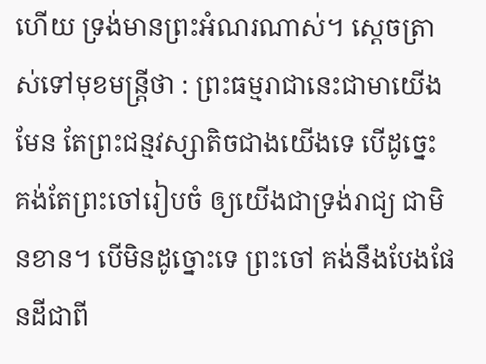ហើយ ទ្រង់មានព្រះអំណរណាស់។ ស្ដេចត្រាស់ទៅមុខមន្ត្រីថា : ព្រះធម្មរាជានេះជាមាយើងមែន តែព្រះជន្មវស្សាតិចជាងយើងទេ បើដូច្នេះ គង់តែព្រះចៅរៀបចំ ឲ្យយើងជាទ្រង់រាជ្យ ជាមិនខាន។ បើមិនដូច្នោះទេ ព្រះចៅ គង់នឹងបែងផែនដីជាពី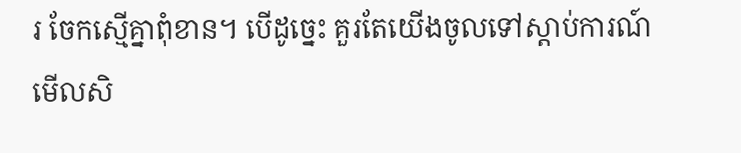រ ចែកស្មើគ្នាពុំខាន។ បើដូច្នេះ គួរតែយើងចូលទៅស្ដាប់ការណ៍មើលសិ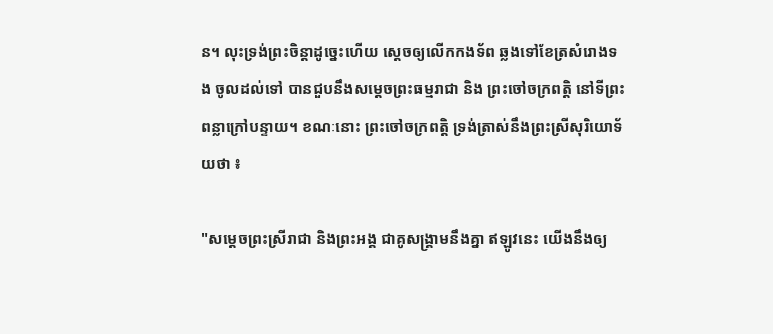ន។ លុះទ្រង់ព្រះចិន្តាដូច្នេះហើយ ស្ដេចឲ្យលើកកងទ័ព ឆ្លងទៅខែត្រសំរោងទង ចូលដល់ទៅ បានជួបនឹងសម្ដេចព្រះធម្មរាជា និង ព្រះចៅចក្រពត្តិ នៅទីព្រះពន្លាក្រៅបន្ទាយ។ ខណៈនោះ ព្រះចៅចក្រពត្តិ ទ្រង់ត្រាស់នឹងព្រះស្រីសុរិយោទ័យថា ៖

"សម្ដេចព្រះស្រីរាជា និងព្រះអង្គ ជាគូសង្គ្រាមនឹងគ្នា ឥឡូវនេះ យើងនឹងឲ្យ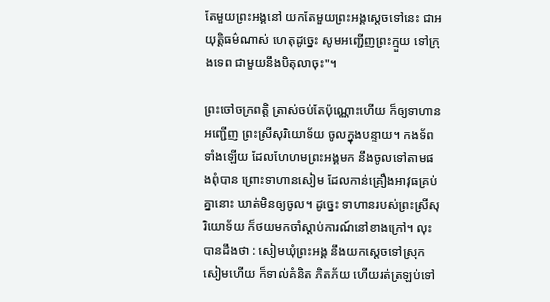តែមួយព្រះអង្គនៅ យកតែមួយព្រះអង្គស្ដេចទៅនេះ ជាអយុត្តិធម៌ណាស់ ហេតុដូច្នេះ សូមអញ្ជើញព្រះក្មួយ ទៅក្រុងទេព ជាមួយនឹងបិតុលាចុះ"។

ព្រះចៅចក្រពត្តិ ត្រាស់ចប់តែប៉ុណ្ណោះហើយ ក៏ឲ្យទាហានអញ្ជើញ ព្រះស្រីសុរិយោទ័យ ចូលក្នុងបន្ទាយ។ កងទ័ពទាំងឡើយ ដែលហែហមព្រះអង្គមក នឹងចូលទៅតាមផងពុំបាន ព្រោះទាហានសៀម ដែលកាន់គ្រឿងអាវុធគ្រប់គ្នានោះ ឃាត់មិនឲ្យចូល។ ដូច្នេះ ទាហានរបស់ព្រះស្រីសុរិយោទ័យ ក៏ថយមកចាំស្ដាប់ការណ៍នៅខាងក្រៅ។ លុះបានដឹងថា : សៀមឃុំព្រះអង្គ នឹងយកស្ដេចទៅស្រុកសៀមហើយ ក៏ទាល់គំនិត ភិតភ័យ ហើយរត់ត្រឡប់ទៅ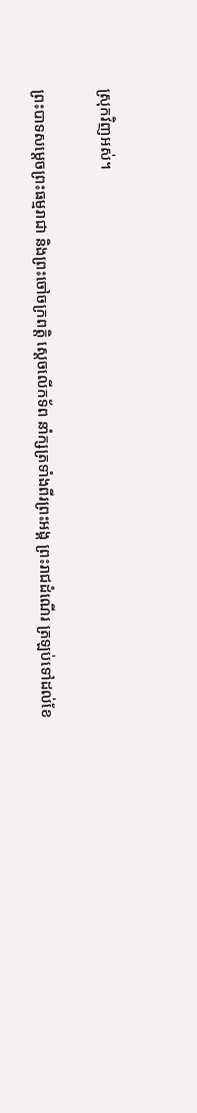ស្រុកវិញអស់។

ព្រះបាទសម្ដេចព្រះធម្មរាជា និងព្រះចៅចក្រពត្តិ ស្ដេចលើកទ័ព នាំក្សត្រទាំងពីរព្រះអង្គ ព្រះរាជដំណើរ ត្រឡប់ទៅដល់ខែ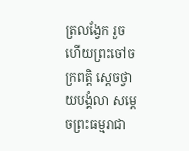ត្រលង្វែក រួចហើយព្រះចៅចក្រពត្តិ ស្ដេចថ្វាយបង្គំលា សម្ដេចព្រះធម្មរាជា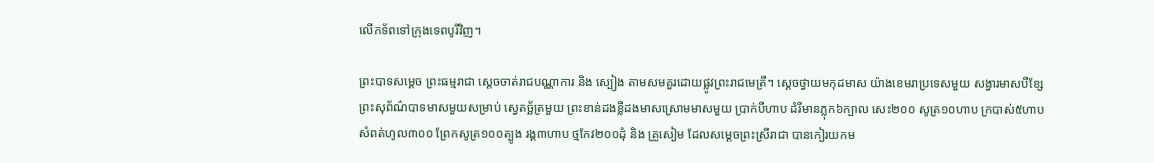លើកទ័ពទៅក្រុងទេពបូរីវិញ។

ព្រះបាទសម្ដេច ព្រះធម្មរាជា ស្ដេចចាត់រាជបណ្ណាការ និង ស្បៀង តាមសមគួរដោយផ្លូវព្រះរាជមេត្រី។ ស្ដេចថ្វាយមកុដមាស យ៉ាងខេមរាប្រទេសមួយ សង្វារមាសបីខ្សែ ព្រះសុព័ណ៌បាទមាសមួយសម្រាប់ ស្វេតច្ឆ័ត្រមួយ ព្រះខាន់ដងខ្លីដងមាសស្រោមមាសមួយ ប្រាក់បីហាប ដំរីមានភ្លុក៦ក្បាល សេះ២០០ សូត្រ១០ហាប ក្របាស់៥ហាប សំពត់ហូល៣០០ ព្រែកសូត្រ១០០ត្បូង រង្គ៣ហាប ថ្មកែវ២០០ដុំ និង គ្រួសៀម ដែលសម្ដេចព្រះស្រីរាជា បានកៀរយកម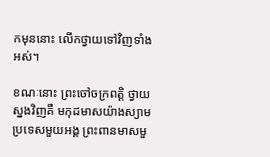កមុននោះ លើកថ្វាយទៅវិញទាំងអស់។

ខណៈនោះ ព្រះចៅចក្រពត្តិ ថ្វាយស្នងវិញគឺ មកុដមាសយ៉ាងស្យាមប្រទេសមួយអង្គ ព្រះពានមាសមួ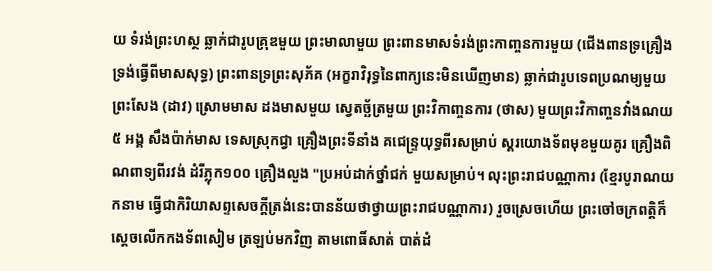យ ទំរង់ព្រះហស្ថ ឆ្លាក់ជារូបគ្រុឌមួយ ព្រះមាលាមួយ ព្រះពានមាសទំរង់ព្រះកាញ្ចនការមួយ (ជើងពានទ្រគ្រឿងទ្រង់ធ្វើពីមាសសុទ្ធ) ព្រះពានទ្រព្រះសុភ័គ (អក្ខរាវិរុទ្ធនៃពាក្យនេះមិនឃើញមាន) ឆ្លាក់ជារូបទេពប្រណម្យមួយ ព្រះសែង (ដាវ) ស្រោមមាស ដងមាសមួយ ស្វេតច្ឆ័ត្រមួយ ព្រះវិកាញ្ចនការ (ថាស) មួយព្រះវិកាញ្ចនវាំងណយ ៥ អង្គ សឹងប៉ាក់មាស ទេសស្រុកជ្វា គ្រឿងព្រះទីនាំង គជេន្ទ្រយុទ្ធពីរសម្រាប់ ស្គរយោងទ័ពមុខមួយគូរ គ្រឿងពិណពាទ្យពីរវង់ ដំរីភ្លុក១០០ គ្រឿងលួង "ប្រអប់ដាក់ថ្នាំជក់ មួយសម្រាប់។ លុះព្រះរាជបណ្ណាការ (ខ្មែរបូរាណយកនាម ធ្វើជាកិរិយាសព្ទសេចក្ដីត្រង់នេះបានន័យថាថ្វាយព្រះរាជបណ្ណាការ) រួចស្រេចហើយ ព្រះចៅចក្រពត្តិក៏ស្ដេចលើកកងទ័ពសៀម ត្រឡប់មកវិញ តាមពោធិ៍សាត់ បាត់ដំ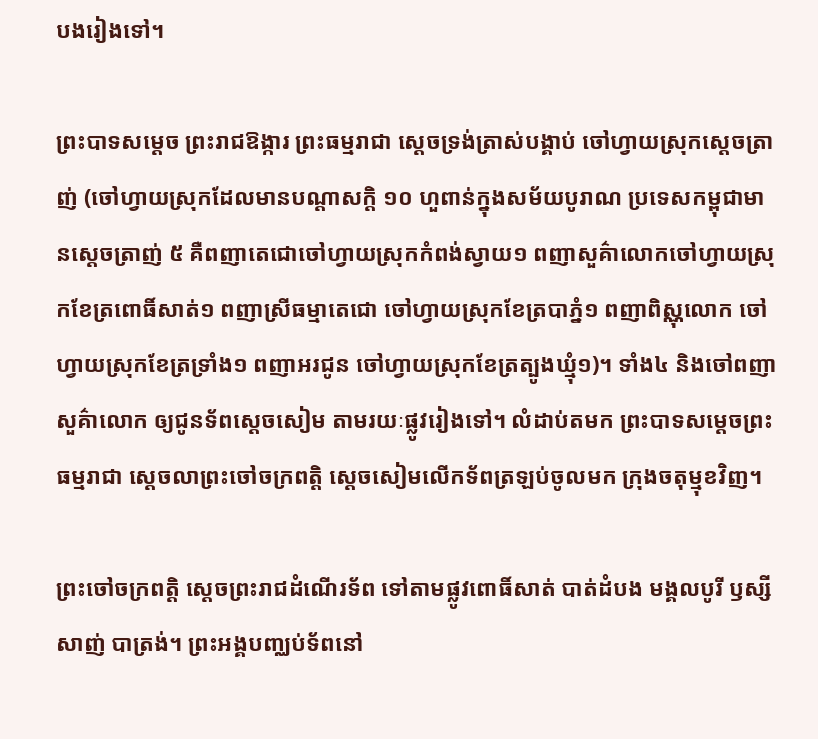បងរៀងទៅ។

ព្រះបាទសម្ដេច ព្រះរាជឱង្ការ ព្រះធម្មរាជា ស្ដេចទ្រង់ត្រាស់បង្គាប់ ចៅហ្វាយស្រុកស្ដេចត្រាញ់ (ចៅហ្វាយស្រុកដែលមានបណ្ដាសក្ដិ ១០ ហួពាន់ក្នុងសម័យបូរាណ ប្រទេសកម្ពុជាមានស្ដេចត្រាញ់ ៥ គឺពញាតេជោចៅហ្វាយស្រុកកំពង់ស្វាយ១ ពញាសួគ៌ាលោកចៅហ្វាយស្រុកខែត្រពោធិ៍សាត់១ ពញាស្រីធម្មាតេជោ ចៅហ្វាយស្រុកខែត្របាភ្នំ១ ពញាពិស្ណុលោក ចៅហ្វាយស្រុកខែត្រទ្រាំង១ ពញាអរជូន ចៅហ្វាយស្រុកខែត្រត្បូងឃ្មុំ១)។ ទាំង៤ និងចៅពញាសួគ៌ាលោក ឲ្យជូនទ័ពស្ដេចសៀម តាមរយៈផ្លូវរៀងទៅ។ លំដាប់តមក ព្រះបាទសម្ដេចព្រះធម្មរាជា ស្ដេចលាព្រះចៅចក្រពត្តិ ស្ដេចសៀមលើកទ័ពត្រឡប់ចូលមក ក្រុងចតុម្មុខវិញ។

ព្រះចៅចក្រពត្តិ ស្ដេចព្រះរាជដំណើរទ័ព ទៅតាមផ្លូវពោធិ៍សាត់ បាត់ដំបង មង្គលបូរី ឫស្សីសាញ់ បាត្រង់។ ព្រះអង្គបញ្ឈប់ទ័ពនៅ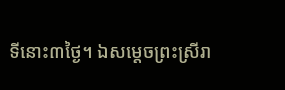ទីនោះ៣ថ្ងៃ។ ឯសម្ដេចព្រះស្រីរា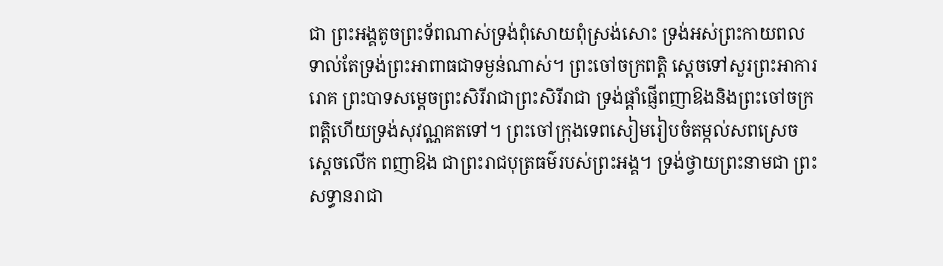ជា ព្រះអង្គតូចព្រះទ័ពណាស់ទ្រង់ពុំសោយពុំស្រង់សោះ ទ្រង់អស់ព្រះកាយពលទាល់តែទ្រង់ព្រះអាពាធជាទម្ងន់ណាស់។ ព្រះចៅចក្រពត្តិ ស្ដេចទៅសួរព្រះអាការរោគ ព្រះបាទសម្ដេចព្រះសិរីរាជាព្រះសិរីរាជា ទ្រង់ផ្ដាំផ្ញើពញាឱងនិងព្រះចៅចក្រពត្តិហើយទ្រង់សុវណ្ណគតទៅ។ ព្រះចៅក្រុងទេពសៀមរៀបចំតម្កល់សពស្រេចស្ដេចលើក ពញាឱង ជាព្រះរាជបុត្រធម៌របស់ព្រះអង្គ។ ទ្រង់ថ្វាយព្រះនាមជា ព្រះសទ្ធានរាជា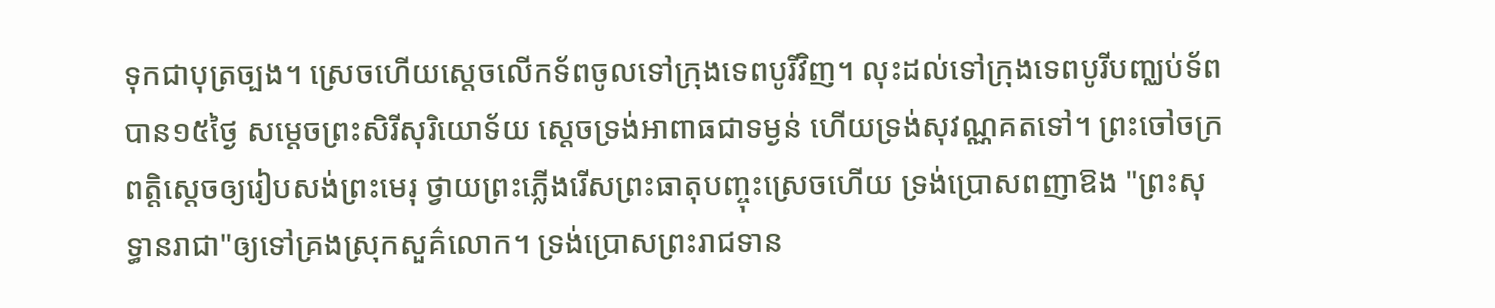ទុកជាបុត្រច្បង។ ស្រេចហើយស្ដេចលើកទ័ពចូលទៅក្រុងទេពបូរីវិញ។ លុះដល់ទៅក្រុងទេពបូរីបញ្ឈប់ទ័ពបាន១៥ថ្ងៃ សម្ដេចព្រះសិរីសុរិយោទ័យ ស្ដេចទ្រង់អាពាធជាទម្ងន់ ហើយទ្រង់សុវណ្ណគតទៅ។ ព្រះចៅចក្រពត្តិស្ដេចឲ្យរៀបសង់ព្រះមេរុ ថ្វាយព្រះភ្លើងរើសព្រះធាតុបញ្ចុះស្រេចហើយ ទ្រង់ប្រោសពញាឱង "ព្រះសុទ្ធានរាជា"ឲ្យទៅគ្រងស្រុកសួគ៌លោក។ ទ្រង់ប្រោសព្រះរាជទាន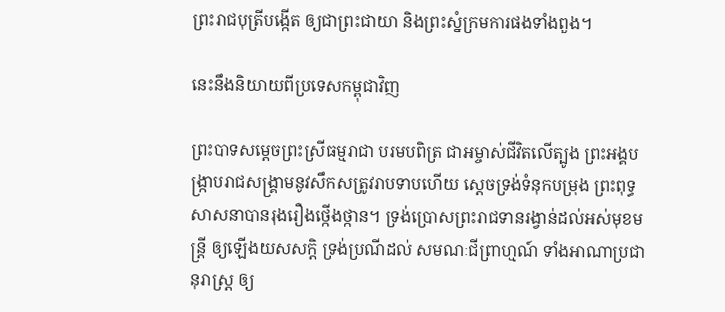ព្រះរាជបុត្រីបង្កើត ឲ្យជាព្រះជាយា និងព្រះស្នំក្រមការផងទាំងពួង។

នេះនឹងនិយាយពីប្រទេសកម្ពុជាវិញ

ព្រះបាទសម្ដេចព្រះស្រីធម្មរាជា បរមបពិត្រ ជាអម្ចាស់ជីវិតលើត្បូង ព្រះអង្គបង្ក្រាបរាជសង្គ្រាមនូវសឹកសត្រូវរាបទាបហើយ ស្ដេចទ្រង់ទំនុកបម្រុង ព្រះពុទ្ធសាសនាបានរុងរឿងថ្កើងថ្កាន។ ទ្រង់ប្រោសព្រះរាជទានរង្វាន់ដល់អស់មុខមន្ត្រី ឲ្យឡើងយសសក្ដិ ទ្រង់ប្រណីដល់ សមណៈជីព្រាហ្មណ៍ ទាំងអាណាប្រជានុរាស្ត្រ ឲ្យ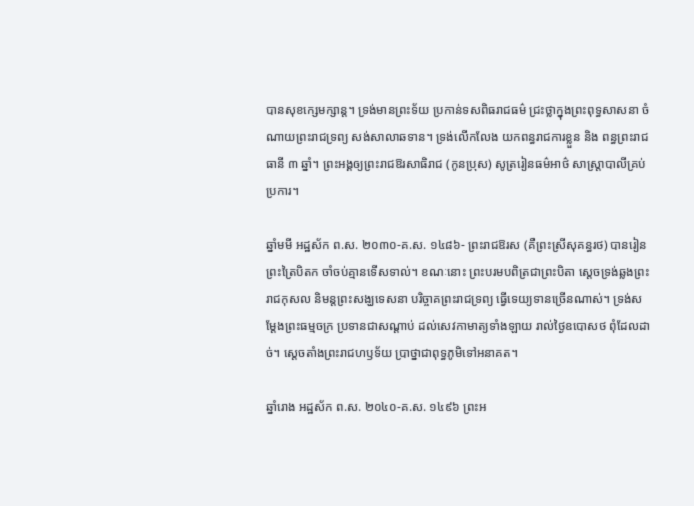បានសុខក្សេមក្សាន្ត។ ទ្រង់មានព្រះទ័យ ប្រកាន់ទសពិធរាជធម៌ ជ្រះថ្លាក្នុងព្រះពុទ្ធសាសនា ចំណាយព្រះរាជទ្រព្យ សង់សាលាឆទាន។ ទ្រង់លើកលែង យកពន្ធរាជការខ្លួន និង ពន្ធព្រះរាជធានី ៣ ឆ្នាំ។ ព្រះអង្គឲ្យព្រះរាជឱរសាធិរាជ (កូនប្រុស) សូត្ររៀនធម៌អាថ៌ សាស្ត្រាបាលីគ្រប់ប្រការ។

ឆ្នាំមមី អដ្ឋស័ក ព.ស. ២០៣០-គ.ស. ១៤៨៦- ព្រះរាជឱរស (គឺព្រះស្រីសុគន្ធរថ) បានរៀនព្រះត្រៃបិតក ចាំចប់គ្មានទើសទាល់។ ខណៈនោះ ព្រះបរមបពិត្រជាព្រះបិតា ស្ដេចទ្រង់ឆ្លងព្រះរាជកុសល និមន្តព្រះសង្ឃទេសនា បរិច្ចាគព្រះរាជទ្រព្យ ធ្វើទេយ្យទានច្រើនណាស់។ ទ្រង់សម្ដែងព្រះធម្មចក្រ ប្រទានជាសណ្ដាប់ ដល់សេវកាមាត្យទាំងឡាយ រាល់ថ្ងៃឧបោសថ ពុំដែលដាច់។ ស្ដេចតាំងព្រះរាជហឫទ័យ ប្រាថ្នាជាពុទ្ធភូមិទៅអនាគត។

ឆ្នាំរោង អដ្ឋស័ក ព.ស. ២០៤០-គ.ស. ១៤៩៦ ព្រះអ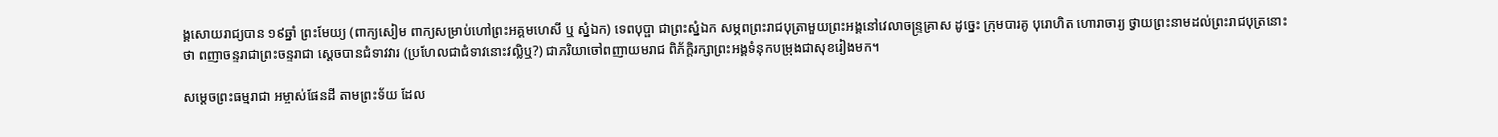ង្គសោយរាជ្យបាន ១៩ឆ្នាំ ព្រះមែយ្យ (ពាក្យសៀម ពាក្យសម្រាប់ហៅព្រះអគ្គមហេសី ឬ ស្នំឯក) ទេពបុប្ផា ជាព្រះស្នំឯក សម្ភពព្រះរាជបុត្រាមួយព្រះអង្គនៅវេលាចន្ទ្រគ្រាស ដូច្នេះ ក្រុមបារគូ បុរោហិត ហោរាចារ្យ ថ្វាយព្រះនាមដល់ព្រះរាជបុត្រនោះថា ពញាចន្ទរាជាព្រះចន្ទរាជា ស្ដេចបានជំទាវវារ (ប្រហែលជាជំទាវនោះវល្លិឬ?) ជាភរិយាចៅពញាយមរាជ ពិភ័ក្ដិរក្សាព្រះអង្គទំនុកបម្រុងជាសុខរៀងមក។

សម្ដេចព្រះធម្មរាជា អម្ចាស់ផែនដី តាមព្រះទ័យ ដែល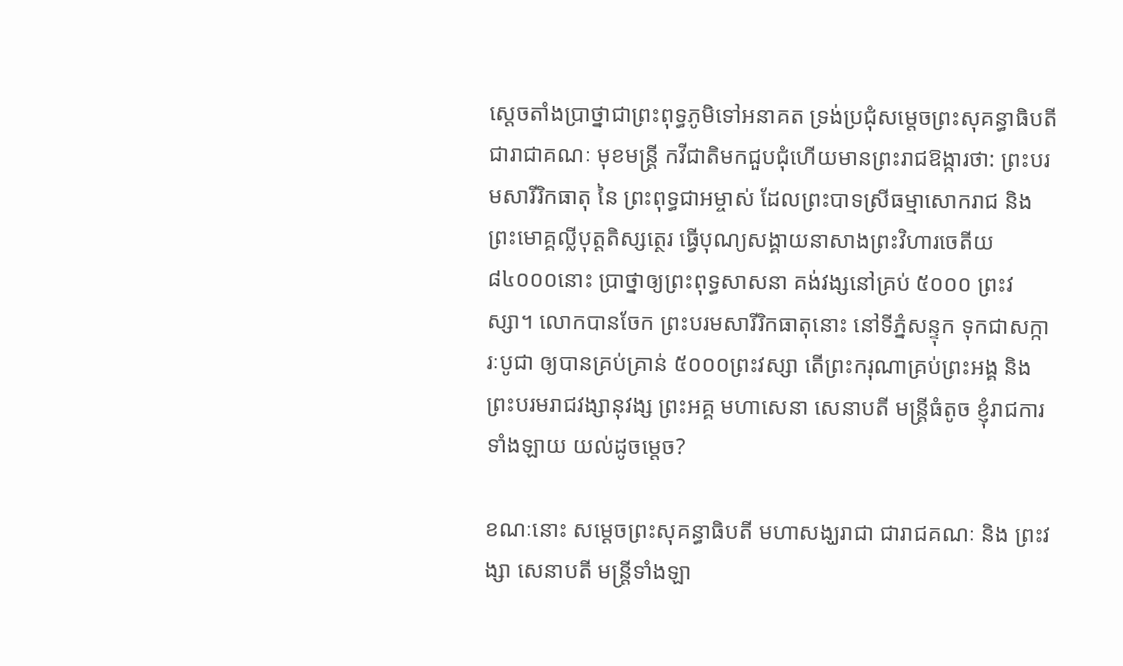ស្ដេចតាំងប្រាថ្នាជាព្រះពុទ្ធភូមិទៅអនាគត ទ្រង់ប្រជុំសម្ដេចព្រះសុគន្ធាធិបតី ជារាជាគណៈ មុខមន្ត្រី កវីជាតិមកជួបជុំហើយមានព្រះរាជឱង្ការថា: ព្រះបរមសារីរិកធាតុ នៃ ព្រះពុទ្ធជាអម្ចាស់ ដែលព្រះបាទស្រីធម្មាសោករាជ និង ព្រះមោគ្គល្លីបុត្តតិស្សត្ថេរ ធ្វើបុណ្យសង្គាយនាសាងព្រះវិហារចេតីយ ៨៤០០០នោះ ប្រាថ្នាឲ្យព្រះពុទ្ធសាសនា គង់វង្សនៅគ្រប់ ៥០០០ ព្រះវស្សា។ លោកបានចែក ព្រះបរមសារីរិកធាតុនោះ នៅទីភ្នំសន្ទុក ទុកជាសក្ការៈបូជា ឲ្យបានគ្រប់គ្រាន់ ៥០០០ព្រះវស្សា តើព្រះករុណាគ្រប់ព្រះអង្គ និង ព្រះបរមរាជវង្សានុវង្ស ព្រះអគ្គ មហាសេនា សេនាបតី មន្ត្រីធំតូច ខ្ញុំរាជការទាំងឡាយ យល់ដូចម្ដេច?

ខណៈនោះ សម្ដេចព្រះសុគន្ធាធិបតី មហាសង្ឃរាជា ជារាជគណៈ និង ព្រះវង្សា សេនាបតី មន្ត្រីទាំងឡា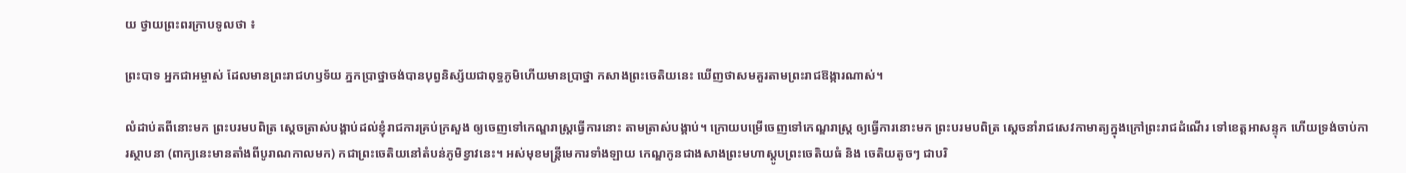យ ថ្វាយព្រះពរក្រាបទូលថា ៖

ព្រះបាទ អ្នកជាអម្ចាស់ ដែលមានព្រះរាជហឫទ័យ ភ្នកប្រាថ្នាចង់បានបុព្វនិស្ស័យជាពុទ្ធភូមិហើយមានប្រាថ្នា កសាងព្រះចេតិយនេះ ឃើញថាសមគួរតាមព្រះរាជឱង្ការណាស់។

លំដាប់តពីនោះមក ព្រះបរមបពិត្រ ស្ដេចត្រាស់បង្គាប់ដល់ខ្ញុំរាជការគ្រប់ក្រសួង ឲ្យចេញទៅកេណ្ឌរាស្ត្រធ្វើការនោះ តាមត្រាស់បង្គាប់។ ក្រោយបម្រើចេញទៅកេណ្ឌរាស្ត្រ ឲ្យធ្វើការនោះមក ព្រះបរមបពិត្រ ស្ដេចនាំរាជសេវកាមាត្យក្នុងក្រៅព្រះរាជដំណើរ ទៅខេត្តអាសន្ទុក ហើយទ្រង់ចាប់ការស្ថាបនា (ពាក្យនេះមានតាំងពីបូរាណកាលមក) កជាព្រះចេតិយនៅតំបន់ភូមិខ្វាវនេះ។ អស់មុខមន្ត្រីមេការទាំងឡាយ កេណ្ឌកូនជាងសាងព្រះមហាស្តូបព្រះចេតិយធំ និង ចេតិយតូចៗ ជាបរិ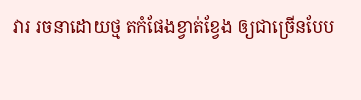វារ រចនាដោយថ្ម តកំផែងខ្វាត់ខ្វែង ឲ្យជាច្រើនបែប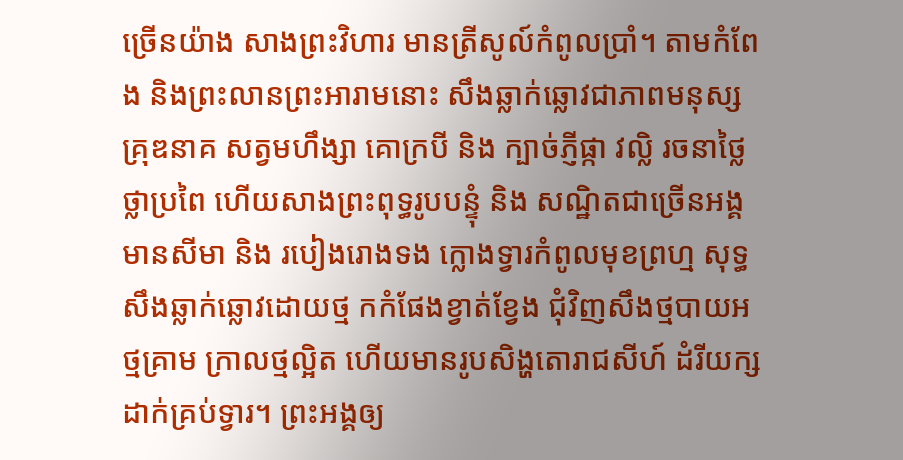ច្រើនយ៉ាង សាងព្រះវិហារ មានត្រីសូល៍កំពូលប្រាំ។ តាមកំពែង និងព្រះលានព្រះអារាមនោះ សឹងឆ្លាក់ឆ្លោវជាភាពមនុស្ស គ្រុឌនាគ សត្វមហឹង្សា គោក្របី និង ក្បាច់ភ្ញីផ្កា វល្លិ រចនាថ្លៃថ្លាប្រពៃ ហើយសាងព្រះពុទ្ធរូបបន្ទុំ និង សណ្ឋិតជាច្រើនអង្គ មានសីមា និង របៀងរោងទង ក្លោងទ្វារកំពូលមុខព្រហ្ម សុទ្ធសឹងឆ្លាក់ឆ្លោវដោយថ្ម កកំផែងខ្វាត់ខ្វែង ជុំវិញសឹងថ្មបាយអ ថ្មគ្រាម ក្រាលថ្មល្អិត ហើយមានរូបសិង្ហតោរាជសីហ៍ ដំរីយក្ស ដាក់គ្រប់ទ្វារ។ ព្រះអង្គឲ្យ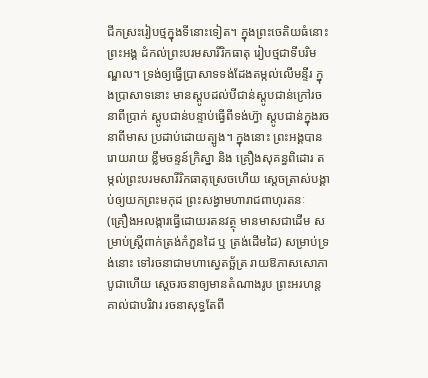ជីកស្រះរៀបថ្មក្នុងទីនោះទៀត។ ក្នុងព្រះចេតិយធំនោះ ព្រះអង្គ ដំកល់ព្រះបរមសារីរិកធាតុ រៀបថ្មជាទីបរិមណ្ឌល។ ទ្រង់ឲ្យធ្វើប្រាសាទទង់ដែងតម្កល់លើមន្ទីរ ក្នុងប្រាសាទនោះ មានស្តូបដល់បីជាន់ស្តូបជាន់ក្រៅរចនាពីប្រាក់ ស្តូបជាន់បន្ទាប់ធ្វើពីទង់ហ៊្វា ស្តូបជាន់ក្នុងរចនាពីមាស ប្រដាប់ដោយត្បូង។ ក្នុងនោះ ព្រះអង្គបានរោយរាយ ខ្លឹមចន្ទន៍ក្រិស្នា និង គ្រឿងសុគន្ធពិដោរ តម្កល់ព្រះបរមសារីរិកធាតុស្រេចហើយ ស្ដេចត្រាស់បង្គាប់ឲ្យយកព្រះមកុដ ព្រះសង្វាមហារាជពាហុរតនៈ (គ្រឿងអលង្ការធ្វើដោយរតនវត្ថុ មានមាសជាដើម សម្រាប់ស្ត្រីពាក់ត្រង់កំភួនដៃ ឬ ត្រង់ដើមដៃ) សម្រាប់ទ្រង់នោះ ទៅរចនាជាមហាស្វេតច្ឆ័ត្រ រាយឱភាសសោភា បូជាហើយ ស្ដេចរចនាឲ្យមានតំណាងរូប ព្រះអរហន្តគាល់ជាបរិវារ រចនាសុទ្ធតែពី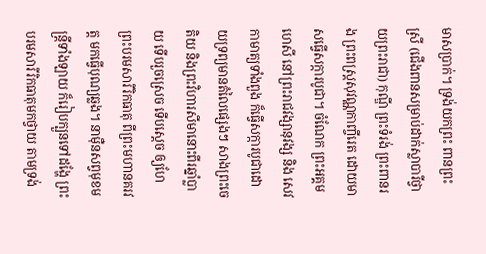មាសប្រាក់។ ទ្រង់យកព្រះ ពានព្រះស្រី (ជើងពានសម្រាប់ដាក់ស្លាបារីថ្វាយព្រះរាជា) កុណ្ឌី ព្រះទំរង់ ព្រះពានរង ព្រះពស្ត្រសុវណ្ណកាញ្ចីរេត ដោយមាសធ្វើសក្ការបូជា។ ចំណែក ព្រះអគ្គមហេសី នៅព្រះរាជវង្សានុវង្ស និង សេវកាមាត្យទាំងពួង ក៏ធ្វើសក្ការបូជាដោយទ្រព្យមានតំលៃផ្សេងៗ សាងព្រះចេតិយ និងព្រះវិហារសីមានោះពីរឆ្នាំប្លាយ ទើបរួចស្រេច ទើបស្ដេច ឲ្យហែព្រះបរមសារីរិកធាតុ ពីព្រះមហានគរវត្ត មកធ្វើបុណ្យឆ្លង។ នាម៉ឺនសព្វមុខមន្ត្រីទាំងឡាយ ក៏រៀបក្បួនទៅដង្ហែ ព្រះបរមសារីរិកធាតុមកថ្វាយ តាមទ្រង់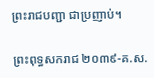ព្រះរាជបញ្ជា ជាប្រញាប់។

ព្រះពុទ្ធសករាជ ២០៣៩-គ.ស.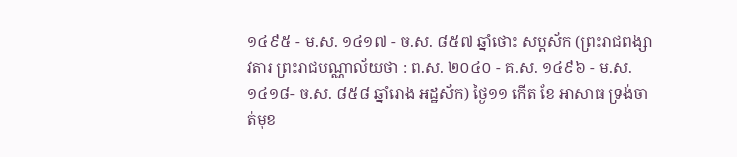១៤៩៥ - ម.ស. ១៤១៧ - ច.ស. ៨៥៧ ឆ្នាំថោះ សប្តស័ក (ព្រះរាជពង្សាវតារ ព្រះរាជបណ្ណាល័យថា : ព.ស. ២០៤០ - គ.ស. ១៤៩៦ - ម.ស. ១៤១៨- ច.ស. ៨៥៨ ឆ្នាំរោង អដ្ឋស័ក) ថ្ងៃ១១ កើត ខែ អាសាធ ទ្រង់ចាត់មុខ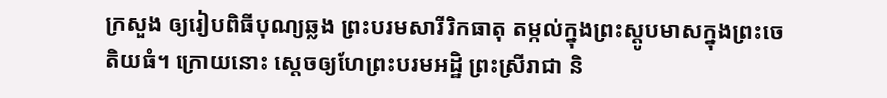ក្រសួង ឲ្យរៀបពិធីបុណ្យឆ្លង ព្រះបរមសារីរិកធាតុ តម្កល់ក្នុងព្រះស្តូបមាសក្នុងព្រះចេតិយធំ។ ក្រោយនោះ ស្ដេចឲ្យហែព្រះបរមអដ្ឋិ ព្រះស្រីរាជា និ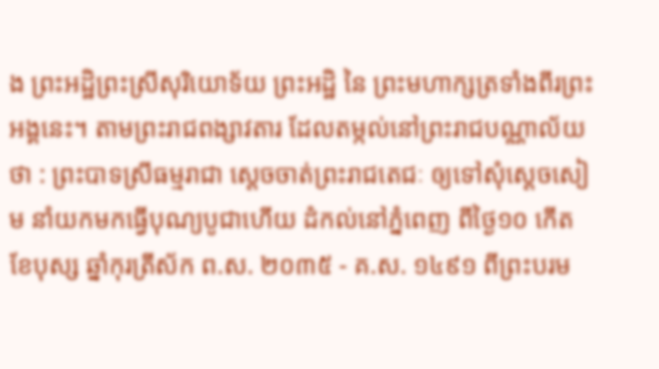ង ព្រះអដ្ឋិព្រះស្រីសុរិយោទ័យ ព្រះអដ្ឋិ នៃ ព្រះមហាក្សត្រទាំងពីរព្រះអង្គនេះ។ តាមព្រះរាជពង្សាវតារ ដែលតម្កល់នៅព្រះរាជបណ្ណាល័យថា : ព្រះបាទស្រីធម្មរាជា ស្ដេចចាត់ព្រះរាជតេជៈ ឲ្យទៅសុំស្ដេចសៀម នាំយកមកធ្វើបុណ្យបូជាហើយ ដំកល់នៅភ្នំពេញ ពីថ្ងៃ១០ កើត ខែបុស្ស ឆ្នាំកុរត្រីស័ក ព.ស. ២០៣៥ - គ.ស. ១៤៩១ ពីព្រះបរម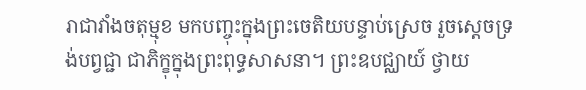រាជាវាំងចតុម្មុខ មកបញ្ចុះក្នុងព្រះចេតិយបន្ទាប់ស្រេច រួចស្ដេចទ្រង់បព្វជ្ជា ជាភិក្ខុក្នុងព្រះពុទ្ធសាសនា។ ព្រះឧបជ្ឈាយ៍ ថ្វាយ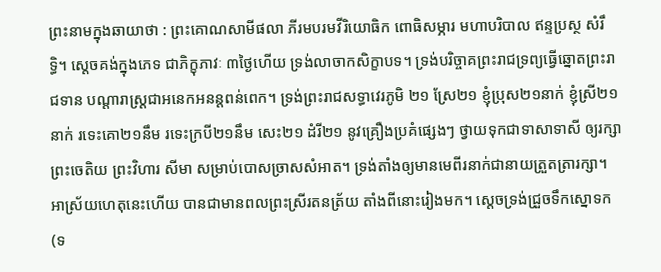ព្រះនាមក្នុងឆាយាថា : ព្រះគោណសាមីផលា ភីរមបរមវីរិយោធិក ពោធិសម្ភារ មហាបរិបាល ឥន្ទប្រស្ថ សំរឹទ្ធិ។ ស្ដេចគង់ក្នុងភេទ ជាភិក្ខុភាវៈ ៣ថ្ងៃហើយ ទ្រង់លាចាកសិក្ខាបទ។ ទ្រង់បរិច្ចាគព្រះរាជទ្រព្យធ្វើឆ្នោតព្រះរាជទាន បណ្ដារាស្ត្រជាអនេកអនន្តពន់ពេក។ ទ្រង់ព្រះរាជសទ្ធាវេរភូមិ ២១ ស្រែ២១ ខ្ញុំប្រុស២១នាក់ ខ្ញុំស្រី២១នាក់ រទេះគោ២១នឹម រទេះក្របី២១នឹម សេះ២១ ដំរី២១ នូវគ្រឿងប្រគំផ្សេងៗ ថ្វាយទុកជាទាសាទាសី ឲ្យរក្សាព្រះចេតិយ ព្រះវិហារ សីមា សម្រាប់បោសច្រាសសំអាត។ ទ្រង់តាំងឲ្យមានមេពីរនាក់ជានាយត្រួតត្រារក្សា។ អាស្រ័យហេតុនេះហើយ បានជាមានពលព្រះស្រីរតនត្រ័យ តាំងពីនោះរៀងមក។ ស្ដេចទ្រង់ជ្រួចទឹកស្នោទក (ទ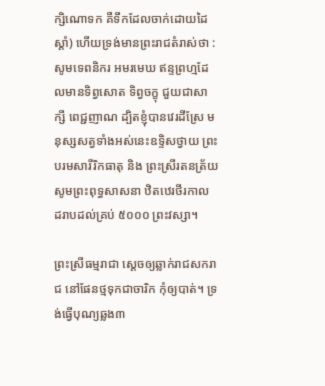ក្សិណោទក គឺទឹកដែលចាក់ដោយដៃស្ដាំ) ហើយទ្រង់មានព្រះរាជតំរាស់ថា : សូមទេពនិករ អមរមេឃ ឥន្ទព្រហ្មដែលមានទិព្វសោត ទិព្វចក្ខុ ជួយជាសាក្សី ពេជ្ជញាណ ដ្បិតខ្ញុំបានវេរដីស្រែ មនុស្សសត្វទាំងអស់នេះឧទ្ទិសថ្វាយ ព្រះបរមសារីរិកធាតុ និង ព្រះស្រីរតនត្រ័យ សូមព្រះពុទ្ធសាសនា ឋិតឋេរថីរកាល ដរាបដល់គ្រប់ ៥០០០ ព្រះវស្សា។

ព្រះស្រីធម្មរាជា ស្ដេចឲ្យឆ្លាក់រាជសករាជ នៅផែនថ្មទុកជាចារិក កុំឲ្យបាត់។ ទ្រង់ធ្វើបុណ្យឆ្លង៣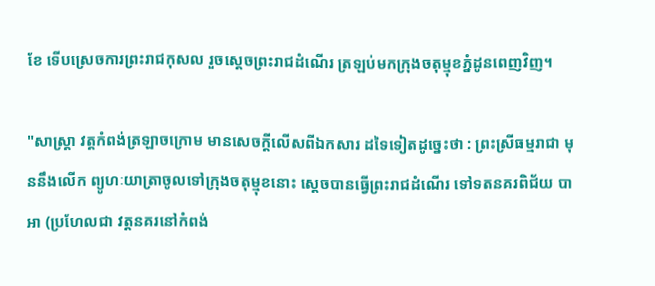ខែ ទើបស្រេចការព្រះរាជកុសល រួចស្ដេចព្រះរាជដំណើរ ត្រឡប់មកក្រុងចតុម្មុខភ្នំដូនពេញវិញ។

"សាស្ត្រា វត្តកំពង់ត្រឡាចក្រោម មានសេចក្ដីលើសពីឯកសារ ដទៃទៀតដូច្នេះថា : ព្រះស្រីធម្មរាជា មុននឹងលើក ព្យូហៈយាត្រាចូលទៅក្រុងចតុម្មុខនោះ ស្ដេចបានធ្វើព្រះរាជដំណើរ ទៅទតនគរពិជ័យ បាអា (ប្រហែលជា វត្តនគរនៅកំពង់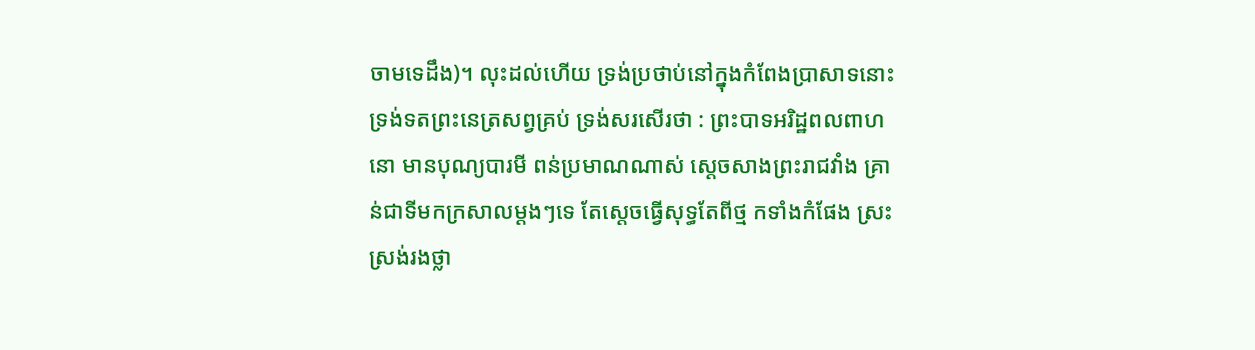ចាមទេដឹង)។ លុះដល់ហើយ ទ្រង់ប្រថាប់នៅក្នុងកំពែងប្រាសាទនោះ ទ្រង់ទតព្រះនេត្រសព្វគ្រប់ ទ្រង់សរសើរថា : ព្រះបាទអរិដ្ឋពលពាហនោ មានបុណ្យបារមី ពន់ប្រមាណណាស់ ស្ដេចសាងព្រះរាជវាំង គ្រាន់ជាទីមកក្រសាលម្ដងៗទេ តែស្ដេចធ្វើសុទ្ធតែពីថ្ម កទាំងកំផែង ស្រះស្រង់រងថ្លា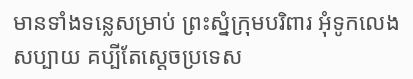មានទាំងទន្លេសម្រាប់ ព្រះស្នំក្រុមបរិពារ អុំទូកលេងសប្បាយ គប្បីតែស្ដេចប្រទេស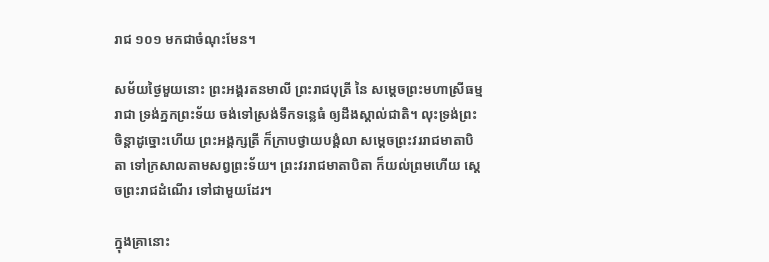រាជ ១០១ មកជាចំណុះមែន។

សម័យថ្ងៃមួយនោះ ព្រះអង្គរតនមាលី ព្រះរាជបុត្រី នៃ សម្ដេចព្រះមហាស្រីធម្មរាជា ទ្រង់ភ្នកព្រះទ័យ ចង់ទៅស្រង់ទឹកទន្លេធំ ឲ្យដឹងស្គាល់ជាតិ។ លុះទ្រង់ព្រះចិន្តាដូច្នោះហើយ ព្រះអង្គក្សត្រី ក៏ក្រាបថ្វាយបង្គំលា សម្ដេចព្រះវររាជមាតាបិតា ទៅក្រសាលតាមសព្វព្រះទ័យ។ ព្រះវររាជមាតាបិតា ក៏យល់ព្រមហើយ ស្ដេចព្រះរាជដំណើរ ទៅជាមួយដែរ។

ក្នុងគ្រានោះ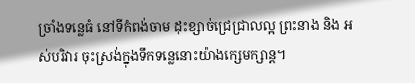ច្រាំងទន្លេធំ នៅទីកំពង់ចាម ដុះខ្សាច់ជ្រេជ្រាលល្អ ព្រះនាង និង អស់បរិវារ ចុះស្រង់ក្នុងទឹកទន្លេនោះយ៉ាងក្សេមក្សាន្ត។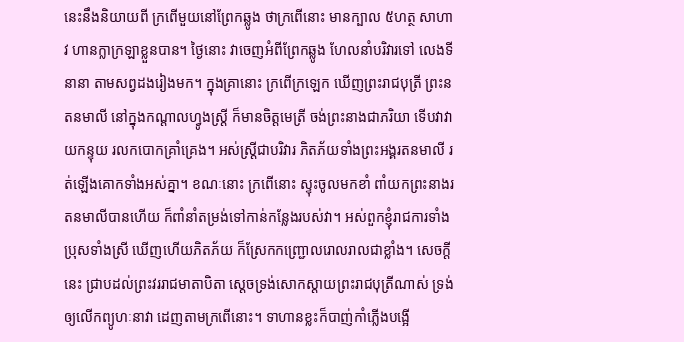នេះនឹងនិយាយពី ក្រពើមួយនៅព្រែកឆ្លូង ថាក្រពើនោះ មានក្បាល ៥ហត្ថ សាហាវ ហានក្លាក្រឡាខ្លួនបាន។ ថ្ងៃនោះ វាចេញអំពីព្រែកឆ្លូង ហែលនាំបរិវារទៅ លេងទីនានា តាមសព្វដងរៀងមក។ ក្នុងគ្រានោះ ក្រពើក្រឡេក ឃើញព្រះរាជបុត្រី ព្រះនតនមាលី នៅក្នុងកណ្ដាលហ្វូងស្ត្រី ក៏មានចិត្តមេត្រី ចង់ព្រះនាងជាភរិយា ទើបវាវាយកន្ទុយ រលកបោកគ្រាំគ្រេង។ អស់ស្ត្រីជាបរិវារ ភិតភ័យទាំងព្រះអង្គរតនមាលី រត់ឡើងគោកទាំងអស់គ្នា។ ខណៈនោះ ក្រពើនោះ ស្ទុះចូលមកខាំ ពាំយកព្រះនាងរតនមាលីបានហើយ ក៏ពាំនាំតម្រង់ទៅកាន់កន្លែងរបស់វា។ អស់ពួកខ្ញុំរាជការទាំងប្រុសទាំងស្រី ឃើញហើយភិតភ័យ ក៏ស្រែកកញ្ជ្រោលរោលរាលជាខ្លាំង។ សេចក្ដីនេះ ជ្រាបដល់ព្រះវររាជមាតាបិតា ស្ដេចទ្រង់សោកស្ដាយព្រះរាជបុត្រីណាស់ ទ្រង់ឲ្យលើកព្យូហៈនាវា ដេញតាមក្រពើនោះ។ ទាហានខ្លះក៏បាញ់កាំភ្លើងបង្អើ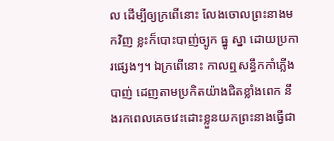ល ដើម្បីឲ្យក្រពើនោះ លែងចោលព្រះនាងមកវិញ ខ្លះក៏បោះបាញ់ច្បូក ធ្នូ ស្នា ដោយប្រការផ្សេងៗ។ ឯក្រពើនោះ កាលឮសន្ធឹកកាំភ្លើងបាញ់ ដេញតាមប្រកិតយ៉ាងជិតខ្លាំងពេក នឹងរកពេលគេចវេះដោះខ្លួនយកព្រះនាងធ្វើជា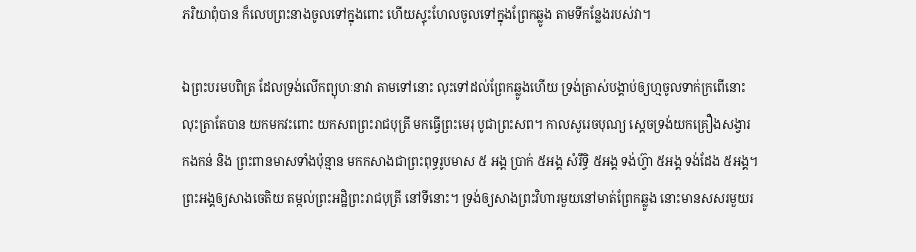ភរិយាពុំបាន ក៏លេបព្រះនាងចូលទៅក្នុងពោះ ហើយស្ទុះហែលចូលទៅក្នុងព្រែកឆ្លូង តាមទីកន្លែងរបស់វា។

ឯព្រះបរមបពិត្រ ដែលទ្រង់លើកព្យុហៈនាវា តាមទៅនោះ លុះទៅដល់ព្រែកឆ្លូងហើយ ទ្រង់ត្រាស់បង្គាប់ឲ្យហ្មចូលទាក់ក្រពើនោះ លុះត្រាតែបាន យកមកវះពោះ យកសពព្រះរាជបុត្រី មកធ្វើព្រះមេរុ បូជាព្រះសព។ កាលសូរេចបុណ្យ ស្ដេចទ្រង់យកគ្រឿងសង្វារ កងកន់ និង ព្រះពានមាសទាំងប៉ុន្មាន មកកសាងជាព្រះពុទ្ធរូបមាស ៥ អង្គ ប្រាក់ ៥អង្គ សំរឹទ្ធិ ៥អង្គ ទង់ហ៊្វា ៥អង្គ ទង់ដែង ៥អង្គ។ ព្រះអង្គឲ្យសាងចេតិយ តម្កល់ព្រះអដ្ឋិព្រះរាជបុត្រី នៅទីនោះ។ ទ្រង់ឲ្យសាងព្រះវិហារមួយនៅមាត់ព្រែកឆ្លូង នោះមានសសរមួយរ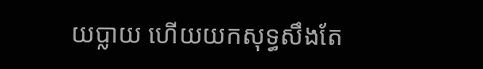យប្លាយ ហើយយកសុទ្ធសឹងតែ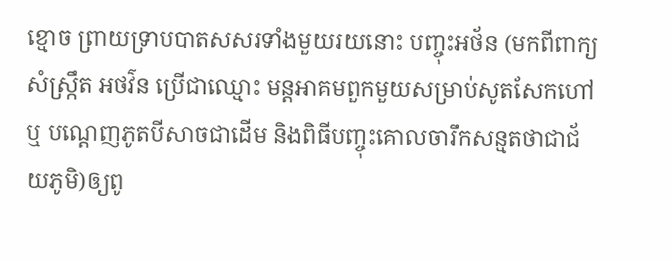ខ្មោច ព្រាយទ្រាបបាតសសរទាំងមួយរយនោះ បញ្ចុះអថ័ន (មកពីពាក្យ សំស្ក្រឹត អថវ៌ន ប្រើជាឈ្មោះ មន្តអាគមពួកមួយសម្រាប់សូតសែកហៅ ឬ បណ្ដេញភូតបីសាចជាដើម និងពិធីបញ្ចុះគោលចារឹកសន្មតថាជាជ័យភូមិ)ឲ្យពូ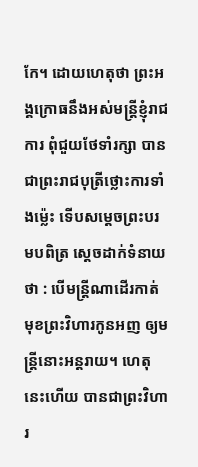កែ។ ដោយហេតុថា ព្រះអង្គក្រោធនឹងអស់មន្ត្រីខ្ញុំរាជការ ពុំជួយថែទាំរក្សា បានជាព្រះរាជបុត្រីថ្លោះការទាំងម៉្លេះ ទើបសម្ដេចព្រះបរមបពិត្រ ស្ដេចដាក់ទំនាយថា : បើមន្ត្រីណាដើរកាត់មុខព្រះវិហារកូនអញ ឲ្យមន្ត្រីនោះអន្តរាយ។ ហេតុនេះហើយ បានជាព្រះវិហារ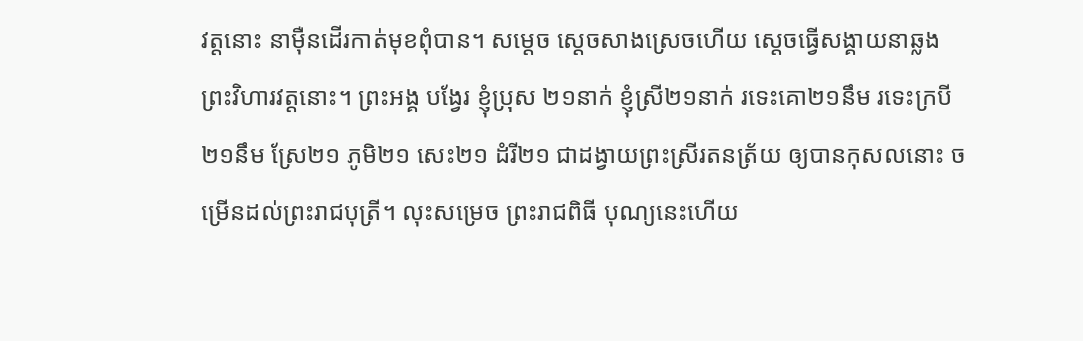វត្តនោះ នាម៉ឺនដើរកាត់មុខពុំបាន។ សម្ដេច ស្ដេចសាងស្រេចហើយ ស្ដេចធ្វើសង្គាយនាឆ្លងព្រះវិហារវត្តនោះ។ ព្រះអង្គ បង្វែរ ខ្ញុំប្រុស ២១នាក់ ខ្ញុំស្រី២១នាក់ រទេះគោ២១នឹម រទេះក្របី២១នឹម ស្រែ២១ ភូមិ២១ សេះ២១ ដំរី២១ ជាដង្វាយព្រះស្រីរតនត្រ័យ ឲ្យបានកុសលនោះ ចម្រើនដល់ព្រះរាជបុត្រី។ លុះសម្រេច ព្រះរាជពិធី បុណ្យនេះហើយ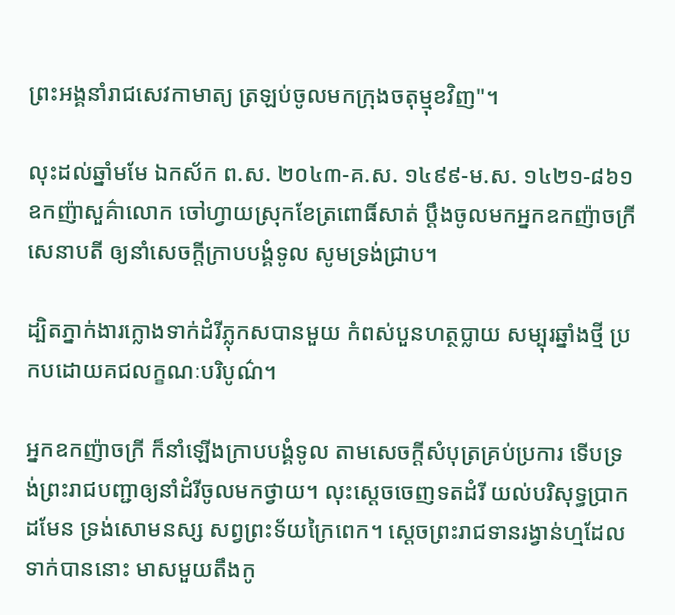ព្រះអង្គនាំរាជសេវកាមាត្យ ត្រឡប់ចូលមកក្រុងចតុម្មុខវិញ"។

លុះដល់ឆ្នាំមមែ ឯកស័ក ព.ស. ២០៤៣-គ.ស. ១៤៩៩-ម.ស. ១៤២១-៨៦១ ឧកញ៉ាសួគ៌ាលោក ចៅហ្វាយស្រុកខែត្រពោធិ៍សាត់ ប្ដឹងចូលមកអ្នកឧកញ៉ាចក្រី សេនាបតី ឲ្យនាំសេចក្ដីក្រាបបង្គំទូល សូមទ្រង់ជ្រាប។

ដ្បិតភ្នាក់ងារក្លោងទាក់ដំរីភ្លុកសបានមួយ កំពស់បួនហត្ថប្លាយ សម្បុរឆ្នាំងថ្មី ប្រកបដោយគជលក្ខណៈបរិបូណ៌។

អ្នកឧកញ៉ាចក្រី ក៏នាំឡើងក្រាបបង្គំទូល តាមសេចក្ដីសំបុត្រគ្រប់ប្រការ ទើបទ្រង់ព្រះរាជបញ្ជាឲ្យនាំដំរីចូលមកថ្វាយ។ លុះស្ដេចចេញទតដំរី យល់បរិសុទ្ធប្រាកដមែន ទ្រង់សោមនស្ស សព្វព្រះទ័យក្រៃពេក។ ស្ដេចព្រះរាជទានរង្វាន់ហ្មដែលទាក់បាននោះ មាសមួយតឹងកូ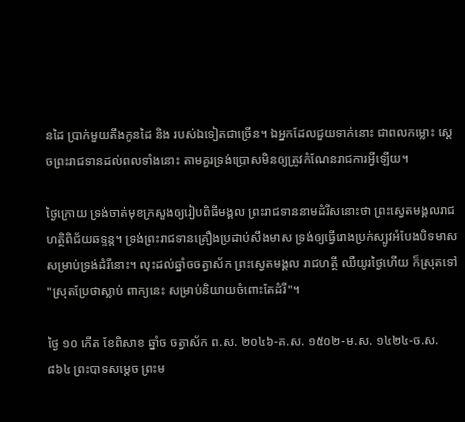នដៃ ប្រាក់មួយតឹងកូនដៃ និង របស់ឯទៀតជាច្រើន។ ឯអ្នកដែលជួយទាក់នោះ ជាពលកម្លោះ ស្ដេចព្រះរាជទានដល់ពលទាំងនោះ តាមគួរទ្រង់ប្រោសមិនឲ្យត្រូវកំណែនរាជការអ្វីឡើយ។

ថ្ងៃក្រោយ ទ្រង់ចាត់មុខក្រសួងឲ្យរៀបពិធីមង្គល ព្រះរាជទាននាមដំរីសនោះថា ព្រះស្វេតមង្គលរាជហត្ថិពិជ័យឆទ្ទន្ត។ ទ្រង់ព្រះរាជទានគ្រឿងប្រដាប់សឹងមាស ទ្រង់ឲ្យធ្វើរោងប្រក់ស្បូវអំបែងបិទមាស សម្រាប់ទ្រង់ដំរីនោះ។ លុះដល់ឆ្នាំចចត្វាស័ក ព្រះស្វេតមង្គល រាជហត្ថី ឈឺយូរថ្ងៃហើយ ក៏ស្រុតទៅ "ស្រុតប្រែថាស្លាប់ ពាក្យនេះ សម្រាប់និយាយចំពោះតែដំរី"។

ថ្ងៃ ១០ កើត ខែពិសាខ ឆ្នាំច ចត្វាស័ក ព.ស. ២០៤៦-គ.ស. ១៥០២-ម.ស. ១៤២៤-ច.ស. ៨៦៤ ព្រះបាទសម្ដេច ព្រះម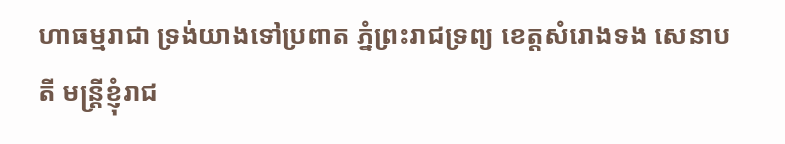ហាធម្មរាជា ទ្រង់យាងទៅប្រពាត ភ្នំព្រះរាជទ្រព្យ ខេត្តសំរោងទង សេនាបតី មន្ត្រីខ្ញុំរាជ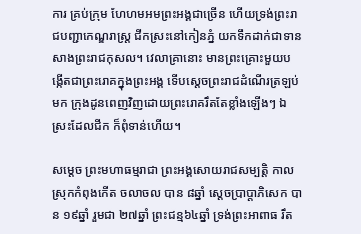ការ គ្រប់ក្រុម ហែហមអមព្រះអង្គជាច្រើន ហើយទ្រង់ព្រះរាជបញ្ជាកេណ្ឌរាស្ត្រ ជីកស្រះនៅកៀនភ្នំ យកទឹកដាក់ជាទាន សាងព្រះរាជកុសល។ វេលាគ្រានោះ មានព្រះគ្រោះមួយបង្កើតជាព្រះរោគក្នុងព្រះអង្គ ទើបស្ដេចព្រះរាជដំណើរត្រឡប់មក ក្រុងដូនពេញវិញដោយព្រះរោគរឹតតែខ្លាំងឡើងៗ ឯស្រះដែលជីក ក៏ពុំទាន់ហើយ។

សម្ដេច ព្រះមហាធម្មរាជា ព្រះអង្គសោយរាជសម្បត្តិ កាលស្រុកកំពុងកើត ចលាចល បាន ៨ឆ្នាំ ស្ដេចប្រាប្ដាភិសេក បាន ១៩ឆ្នាំ រួមជា ២៧ឆ្នាំ ព្រះជន្ម៦៤ឆ្នាំ ទ្រង់ព្រះអាពាធ រឹត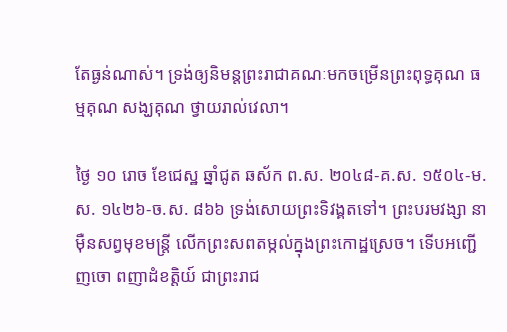តែធ្ងន់ណាស់។ ទ្រង់ឲ្យនិមន្តព្រះរាជាគណៈមកចម្រើនព្រះពុទ្ធគុណ ធម្មគុណ សង្ឃគុណ ថ្វាយរាល់វេលា។

ថ្ងៃ ១០ រោច ខែជេស្ឋ ឆ្នាំជូត ឆស័ក ព.ស. ២០៤៨-គ.ស. ១៥០៤-ម.ស. ១៤២៦-ច.ស. ៨៦៦ ទ្រង់សោយព្រះទិវង្គតទៅ។ ព្រះបរមវង្សា នាម៉ឺនសព្វមុខមន្ត្រី លើកព្រះសពតម្កល់ក្នុងព្រះកោដ្ឋស្រេច។ ទើបអញ្ជើញចោ ពញាដំខត្តិយ៍ ជាព្រះរាជ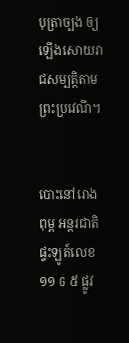បុត្រាច្បង ឲ្យឡើងសោយរាជសម្បត្តិតាមព្រះប្រវេណី។


បោះនៅរោងពុម្ព អន្តរជាតិ ផ្ទះឡូត៍លេខ ១១ G ៥ ផ្លូវ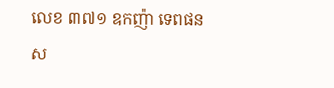លេខ ៣៧១ ឧកញ៉ា ទេពផន ស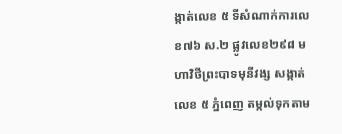ង្កាត់លេខ ៥ ទីសំណាក់ការលេខ៧៦ ស.២ ផ្លូវលេខ២៩៨ មហាវិថីព្រះបាទមុនីវង្ស សង្កាត់លេខ ៥ ភ្នំពេញ តម្កល់ទុកតាម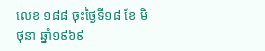លេខ ១៨៨ ចុះថ្ងៃទី១៨ ខែ មិថុនា ឆ្នាំ១៩៦៩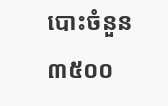បោះចំនួន ៣៥០០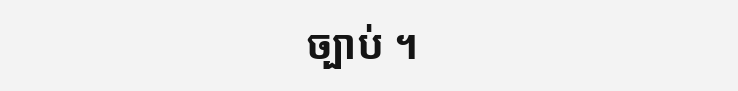ច្បាប់ ។